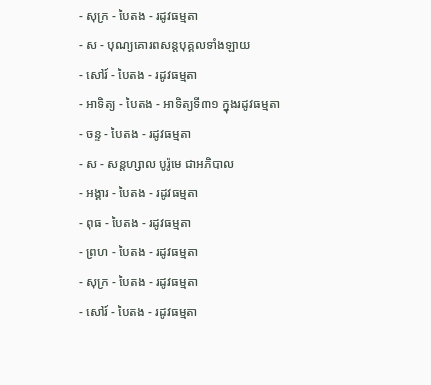- សុក្រ - បៃតង - រដូវធម្មតា
- ស - បុណ្យគោរពសន្ដបុគ្គលទាំងឡាយ
- សៅរ៍ - បៃតង - រដូវធម្មតា
- អាទិត្យ - បៃតង - អាទិត្យទី៣១ ក្នុងរដូវធម្មតា
- ចន្ទ - បៃតង - រដូវធម្មតា
- ស - សន្ដហ្សាល បូរ៉ូមេ ជាអភិបាល
- អង្គារ - បៃតង - រដូវធម្មតា
- ពុធ - បៃតង - រដូវធម្មតា
- ព្រហ - បៃតង - រដូវធម្មតា
- សុក្រ - បៃតង - រដូវធម្មតា
- សៅរ៍ - បៃតង - រដូវធម្មតា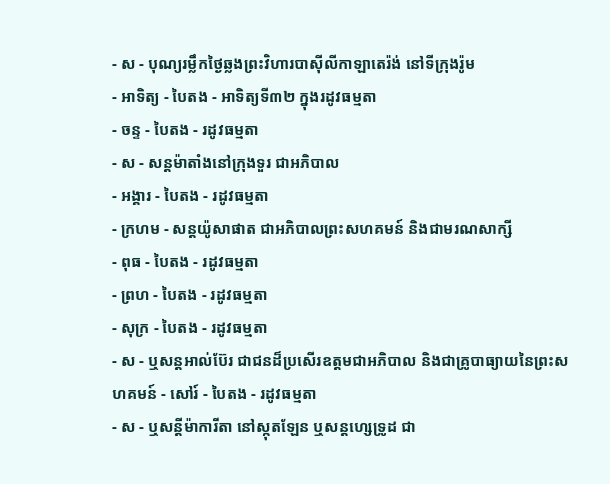- ស - បុណ្យរម្លឹកថ្ងៃឆ្លងព្រះវិហារបាស៊ីលីកាឡាតេរ៉ង់ នៅទីក្រុងរ៉ូម
- អាទិត្យ - បៃតង - អាទិត្យទី៣២ ក្នុងរដូវធម្មតា
- ចន្ទ - បៃតង - រដូវធម្មតា
- ស - សន្ដម៉ាតាំងនៅក្រុងទួរ ជាអភិបាល
- អង្គារ - បៃតង - រដូវធម្មតា
- ក្រហម - សន្ដយ៉ូសាផាត ជាអភិបាលព្រះសហគមន៍ និងជាមរណសាក្សី
- ពុធ - បៃតង - រដូវធម្មតា
- ព្រហ - បៃតង - រដូវធម្មតា
- សុក្រ - បៃតង - រដូវធម្មតា
- ស - ឬសន្ដអាល់ប៊ែរ ជាជនដ៏ប្រសើរឧត្ដមជាអភិបាល និងជាគ្រូបាធ្យាយនៃព្រះសហគមន៍ - សៅរ៍ - បៃតង - រដូវធម្មតា
- ស - ឬសន្ដីម៉ាការីតា នៅស្កុតឡែន ឬសន្ដហ្សេទ្រូដ ជា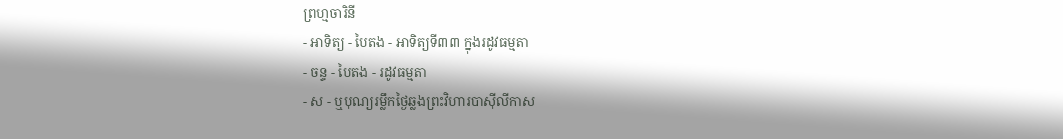ព្រហ្មចារិនី
- អាទិត្យ - បៃតង - អាទិត្យទី៣៣ ក្នុងរដូវធម្មតា
- ចន្ទ - បៃតង - រដូវធម្មតា
- ស - ឬបុណ្យរម្លឹកថ្ងៃឆ្លងព្រះវិហារបាស៊ីលីកាស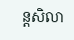ន្ដសិលា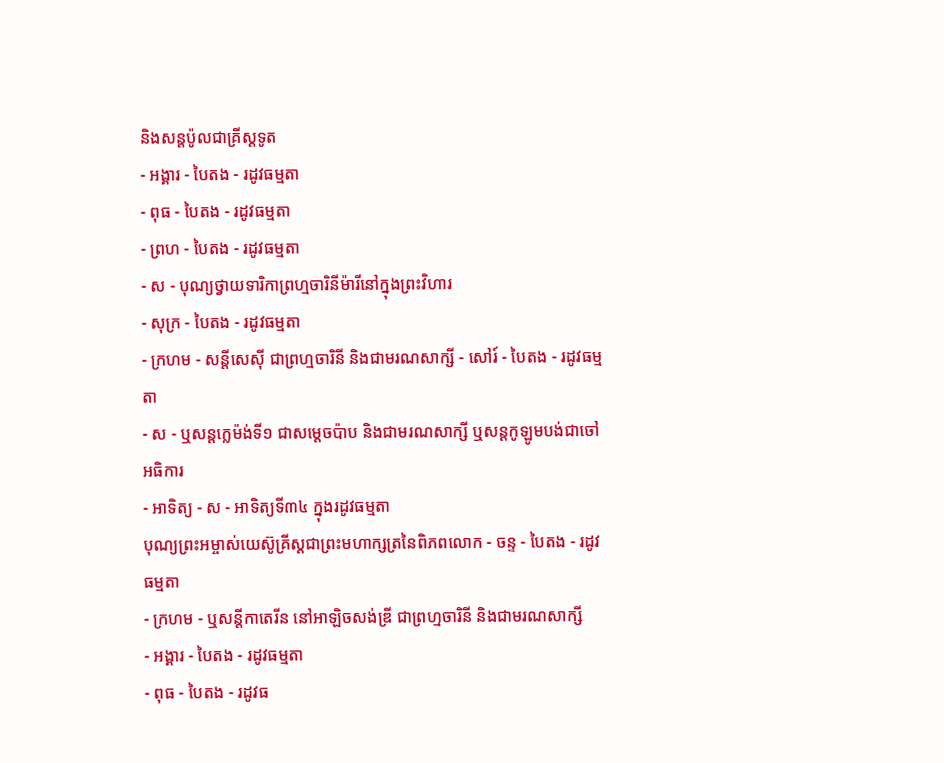និងសន្ដប៉ូលជាគ្រីស្ដទូត
- អង្គារ - បៃតង - រដូវធម្មតា
- ពុធ - បៃតង - រដូវធម្មតា
- ព្រហ - បៃតង - រដូវធម្មតា
- ស - បុណ្យថ្វាយទារិកាព្រហ្មចារិនីម៉ារីនៅក្នុងព្រះវិហារ
- សុក្រ - បៃតង - រដូវធម្មតា
- ក្រហម - សន្ដីសេស៊ី ជាព្រហ្មចារិនី និងជាមរណសាក្សី - សៅរ៍ - បៃតង - រដូវធម្មតា
- ស - ឬសន្ដក្លេម៉ង់ទី១ ជាសម្ដេចប៉ាប និងជាមរណសាក្សី ឬសន្ដកូឡូមបង់ជាចៅអធិការ
- អាទិត្យ - ស - អាទិត្យទី៣៤ ក្នុងរដូវធម្មតា
បុណ្យព្រះអម្ចាស់យេស៊ូគ្រីស្ដជាព្រះមហាក្សត្រនៃពិភពលោក - ចន្ទ - បៃតង - រដូវធម្មតា
- ក្រហម - ឬសន្ដីកាតេរីន នៅអាឡិចសង់ឌ្រី ជាព្រហ្មចារិនី និងជាមរណសាក្សី
- អង្គារ - បៃតង - រដូវធម្មតា
- ពុធ - បៃតង - រដូវធ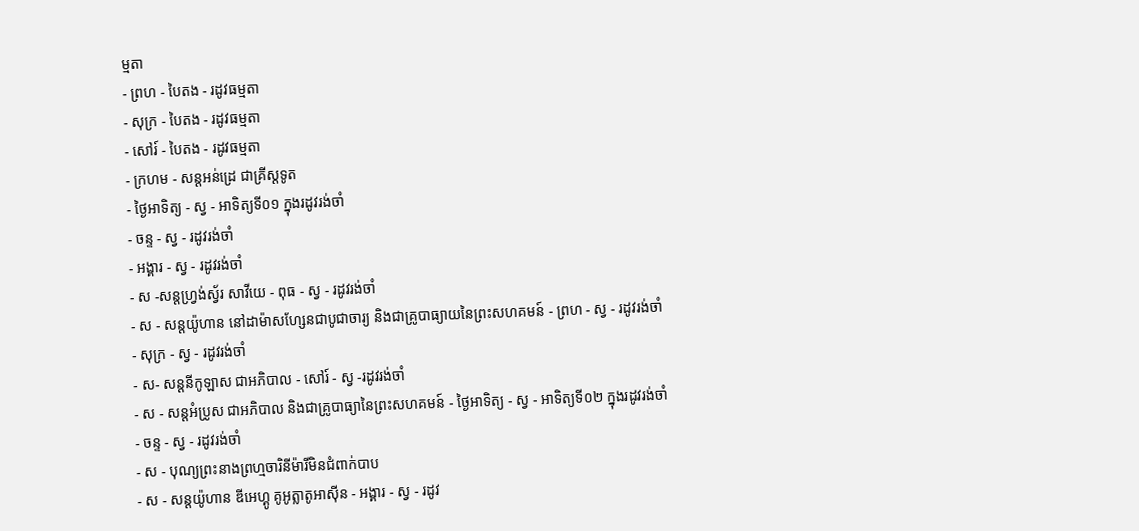ម្មតា
- ព្រហ - បៃតង - រដូវធម្មតា
- សុក្រ - បៃតង - រដូវធម្មតា
- សៅរ៍ - បៃតង - រដូវធម្មតា
- ក្រហម - សន្ដអន់ដ្រេ ជាគ្រីស្ដទូត
- ថ្ងៃអាទិត្យ - ស្វ - អាទិត្យទី០១ ក្នុងរដូវរង់ចាំ
- ចន្ទ - ស្វ - រដូវរង់ចាំ
- អង្គារ - ស្វ - រដូវរង់ចាំ
- ស -សន្ដហ្វ្រង់ស្វ័រ សាវីយេ - ពុធ - ស្វ - រដូវរង់ចាំ
- ស - សន្ដយ៉ូហាន នៅដាម៉ាសហ្សែនជាបូជាចារ្យ និងជាគ្រូបាធ្យាយនៃព្រះសហគមន៍ - ព្រហ - ស្វ - រដូវរង់ចាំ
- សុក្រ - ស្វ - រដូវរង់ចាំ
- ស- សន្ដនីកូឡាស ជាអភិបាល - សៅរ៍ - ស្វ -រដូវរង់ចាំ
- ស - សន្ដអំប្រូស ជាអភិបាល និងជាគ្រូបាធ្យានៃព្រះសហគមន៍ - ថ្ងៃអាទិត្យ - ស្វ - អាទិត្យទី០២ ក្នុងរដូវរង់ចាំ
- ចន្ទ - ស្វ - រដូវរង់ចាំ
- ស - បុណ្យព្រះនាងព្រហ្មចារិនីម៉ារីមិនជំពាក់បាប
- ស - សន្ដយ៉ូហាន ឌីអេហ្គូ គូអូត្លាតូអាស៊ីន - អង្គារ - ស្វ - រដូវ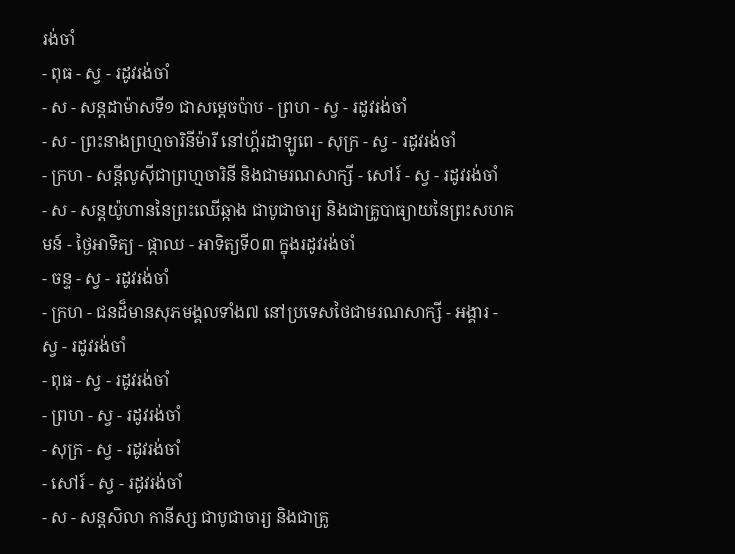រង់ចាំ
- ពុធ - ស្វ - រដូវរង់ចាំ
- ស - សន្ដដាម៉ាសទី១ ជាសម្ដេចប៉ាប - ព្រហ - ស្វ - រដូវរង់ចាំ
- ស - ព្រះនាងព្រហ្មចារិនីម៉ារី នៅហ្គ័រដាឡូពេ - សុក្រ - ស្វ - រដូវរង់ចាំ
- ក្រហ - សន្ដីលូស៊ីជាព្រហ្មចារិនី និងជាមរណសាក្សី - សៅរ៍ - ស្វ - រដូវរង់ចាំ
- ស - សន្ដយ៉ូហាននៃព្រះឈើឆ្កាង ជាបូជាចារ្យ និងជាគ្រូបាធ្យាយនៃព្រះសហគមន៍ - ថ្ងៃអាទិត្យ - ផ្កាឈ - អាទិត្យទី០៣ ក្នុងរដូវរង់ចាំ
- ចន្ទ - ស្វ - រដូវរង់ចាំ
- ក្រហ - ជនដ៏មានសុភមង្គលទាំង៧ នៅប្រទេសថៃជាមរណសាក្សី - អង្គារ - ស្វ - រដូវរង់ចាំ
- ពុធ - ស្វ - រដូវរង់ចាំ
- ព្រហ - ស្វ - រដូវរង់ចាំ
- សុក្រ - ស្វ - រដូវរង់ចាំ
- សៅរ៍ - ស្វ - រដូវរង់ចាំ
- ស - សន្ដសិលា កានីស្ស ជាបូជាចារ្យ និងជាគ្រូ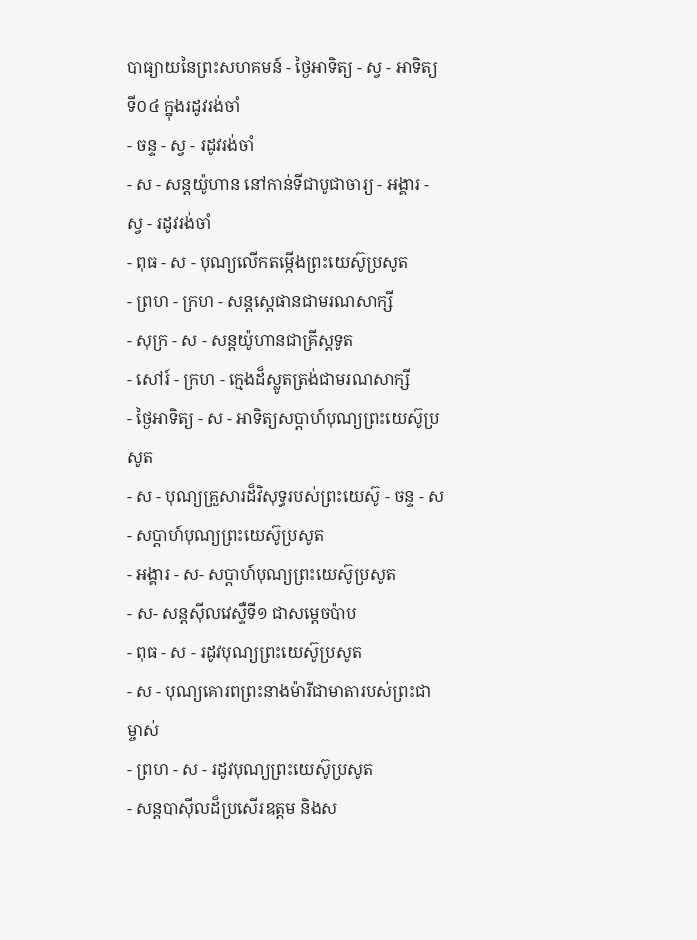បាធ្យាយនៃព្រះសហគមន៍ - ថ្ងៃអាទិត្យ - ស្វ - អាទិត្យទី០៤ ក្នុងរដូវរង់ចាំ
- ចន្ទ - ស្វ - រដូវរង់ចាំ
- ស - សន្ដយ៉ូហាន នៅកាន់ទីជាបូជាចារ្យ - អង្គារ - ស្វ - រដូវរង់ចាំ
- ពុធ - ស - បុណ្យលើកតម្កើងព្រះយេស៊ូប្រសូត
- ព្រហ - ក្រហ - សន្តស្តេផានជាមរណសាក្សី
- សុក្រ - ស - សន្តយ៉ូហានជាគ្រីស្តទូត
- សៅរ៍ - ក្រហ - ក្មេងដ៏ស្លូតត្រង់ជាមរណសាក្សី
- ថ្ងៃអាទិត្យ - ស - អាទិត្យសប្ដាហ៍បុណ្យព្រះយេស៊ូប្រសូត
- ស - បុណ្យគ្រួសារដ៏វិសុទ្ធរបស់ព្រះយេស៊ូ - ចន្ទ - ស- សប្ដាហ៍បុណ្យព្រះយេស៊ូប្រសូត
- អង្គារ - ស- សប្ដាហ៍បុណ្យព្រះយេស៊ូប្រសូត
- ស- សន្ដស៊ីលវេស្ទឺទី១ ជាសម្ដេចប៉ាប
- ពុធ - ស - រដូវបុណ្យព្រះយេស៊ូប្រសូត
- ស - បុណ្យគោរពព្រះនាងម៉ារីជាមាតារបស់ព្រះជាម្ចាស់
- ព្រហ - ស - រដូវបុណ្យព្រះយេស៊ូប្រសូត
- សន្ដបាស៊ីលដ៏ប្រសើរឧត្ដម និងស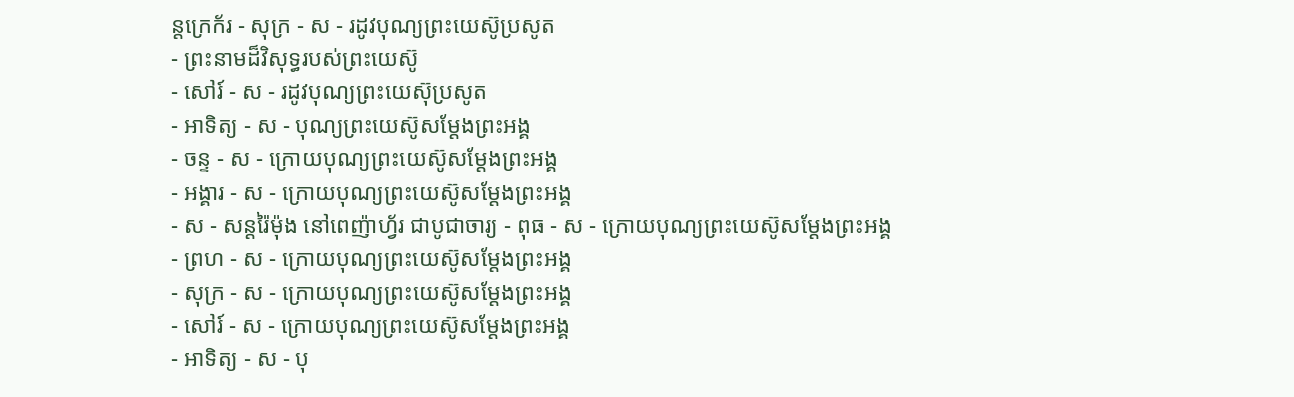ន្ដក្រេក័រ - សុក្រ - ស - រដូវបុណ្យព្រះយេស៊ូប្រសូត
- ព្រះនាមដ៏វិសុទ្ធរបស់ព្រះយេស៊ូ
- សៅរ៍ - ស - រដូវបុណ្យព្រះយេស៊ុប្រសូត
- អាទិត្យ - ស - បុណ្យព្រះយេស៊ូសម្ដែងព្រះអង្គ
- ចន្ទ - ស - ក្រោយបុណ្យព្រះយេស៊ូសម្ដែងព្រះអង្គ
- អង្គារ - ស - ក្រោយបុណ្យព្រះយេស៊ូសម្ដែងព្រះអង្គ
- ស - សន្ដរ៉ៃម៉ុង នៅពេញ៉ាហ្វ័រ ជាបូជាចារ្យ - ពុធ - ស - ក្រោយបុណ្យព្រះយេស៊ូសម្ដែងព្រះអង្គ
- ព្រហ - ស - ក្រោយបុណ្យព្រះយេស៊ូសម្ដែងព្រះអង្គ
- សុក្រ - ស - ក្រោយបុណ្យព្រះយេស៊ូសម្ដែងព្រះអង្គ
- សៅរ៍ - ស - ក្រោយបុណ្យព្រះយេស៊ូសម្ដែងព្រះអង្គ
- អាទិត្យ - ស - បុ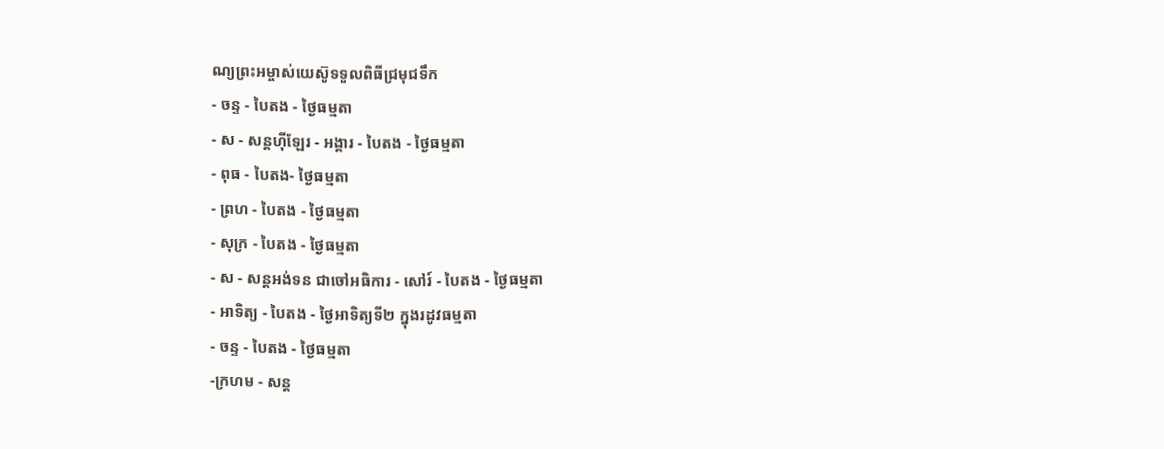ណ្យព្រះអម្ចាស់យេស៊ូទទួលពិធីជ្រមុជទឹក
- ចន្ទ - បៃតង - ថ្ងៃធម្មតា
- ស - សន្ដហ៊ីឡែរ - អង្គារ - បៃតង - ថ្ងៃធម្មតា
- ពុធ - បៃតង- ថ្ងៃធម្មតា
- ព្រហ - បៃតង - ថ្ងៃធម្មតា
- សុក្រ - បៃតង - ថ្ងៃធម្មតា
- ស - សន្ដអង់ទន ជាចៅអធិការ - សៅរ៍ - បៃតង - ថ្ងៃធម្មតា
- អាទិត្យ - បៃតង - ថ្ងៃអាទិត្យទី២ ក្នុងរដូវធម្មតា
- ចន្ទ - បៃតង - ថ្ងៃធម្មតា
-ក្រហម - សន្ដ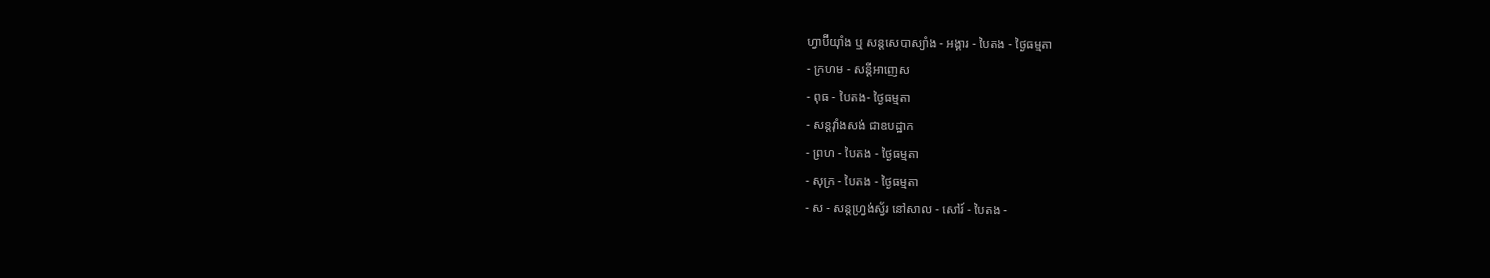ហ្វាប៊ីយ៉ាំង ឬ សន្ដសេបាស្យាំង - អង្គារ - បៃតង - ថ្ងៃធម្មតា
- ក្រហម - សន្ដីអាញេស
- ពុធ - បៃតង- ថ្ងៃធម្មតា
- សន្ដវ៉ាំងសង់ ជាឧបដ្ឋាក
- ព្រហ - បៃតង - ថ្ងៃធម្មតា
- សុក្រ - បៃតង - ថ្ងៃធម្មតា
- ស - សន្ដហ្វ្រង់ស្វ័រ នៅសាល - សៅរ៍ - បៃតង -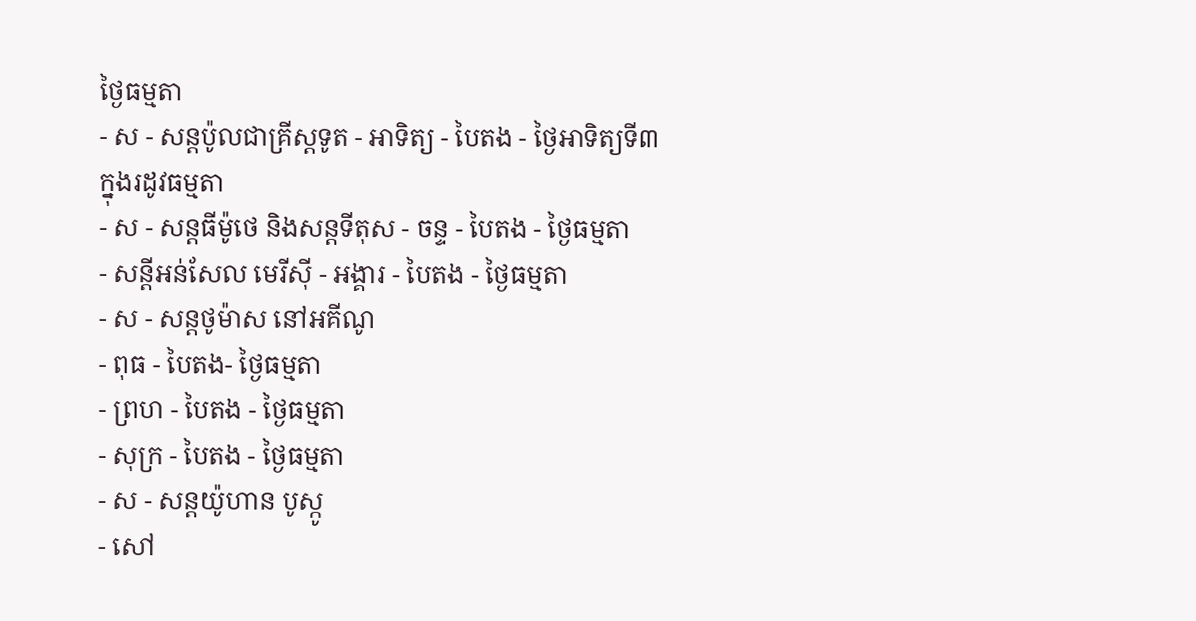ថ្ងៃធម្មតា
- ស - សន្ដប៉ូលជាគ្រីស្ដទូត - អាទិត្យ - បៃតង - ថ្ងៃអាទិត្យទី៣ ក្នុងរដូវធម្មតា
- ស - សន្ដធីម៉ូថេ និងសន្ដទីតុស - ចន្ទ - បៃតង - ថ្ងៃធម្មតា
- សន្ដីអន់សែល មេរីស៊ី - អង្គារ - បៃតង - ថ្ងៃធម្មតា
- ស - សន្ដថូម៉ាស នៅអគីណូ
- ពុធ - បៃតង- ថ្ងៃធម្មតា
- ព្រហ - បៃតង - ថ្ងៃធម្មតា
- សុក្រ - បៃតង - ថ្ងៃធម្មតា
- ស - សន្ដយ៉ូហាន បូស្កូ
- សៅ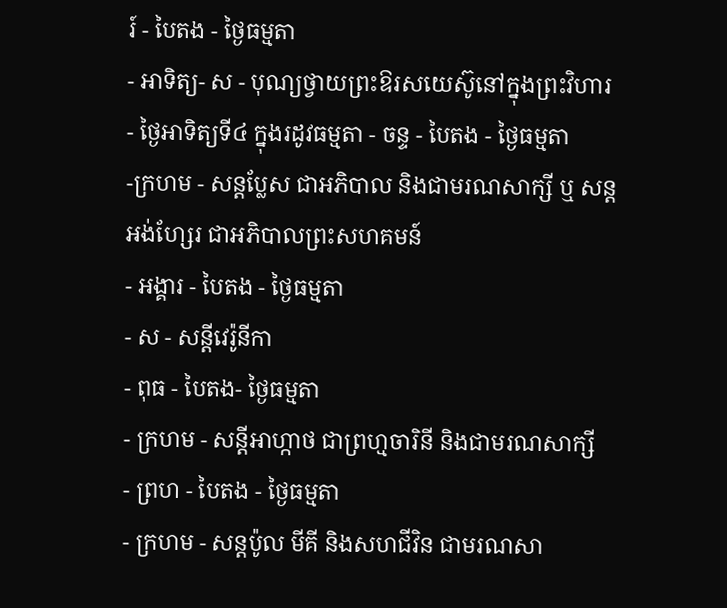រ៍ - បៃតង - ថ្ងៃធម្មតា
- អាទិត្យ- ស - បុណ្យថ្វាយព្រះឱរសយេស៊ូនៅក្នុងព្រះវិហារ
- ថ្ងៃអាទិត្យទី៤ ក្នុងរដូវធម្មតា - ចន្ទ - បៃតង - ថ្ងៃធម្មតា
-ក្រហម - សន្ដប្លែស ជាអភិបាល និងជាមរណសាក្សី ឬ សន្ដអង់ហ្សែរ ជាអភិបាលព្រះសហគមន៍
- អង្គារ - បៃតង - ថ្ងៃធម្មតា
- ស - សន្ដីវេរ៉ូនីកា
- ពុធ - បៃតង- ថ្ងៃធម្មតា
- ក្រហម - សន្ដីអាហ្កាថ ជាព្រហ្មចារិនី និងជាមរណសាក្សី
- ព្រហ - បៃតង - ថ្ងៃធម្មតា
- ក្រហម - សន្ដប៉ូល មីគី និងសហជីវិន ជាមរណសា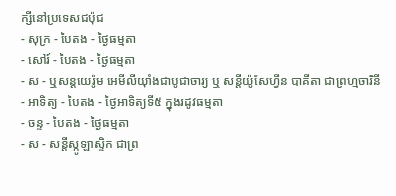ក្សីនៅប្រទេសជប៉ុជ
- សុក្រ - បៃតង - ថ្ងៃធម្មតា
- សៅរ៍ - បៃតង - ថ្ងៃធម្មតា
- ស - ឬសន្ដយេរ៉ូម អេមីលីយ៉ាំងជាបូជាចារ្យ ឬ សន្ដីយ៉ូសែហ្វីន បាគីតា ជាព្រហ្មចារិនី
- អាទិត្យ - បៃតង - ថ្ងៃអាទិត្យទី៥ ក្នុងរដូវធម្មតា
- ចន្ទ - បៃតង - ថ្ងៃធម្មតា
- ស - សន្ដីស្កូឡាស្ទិក ជាព្រ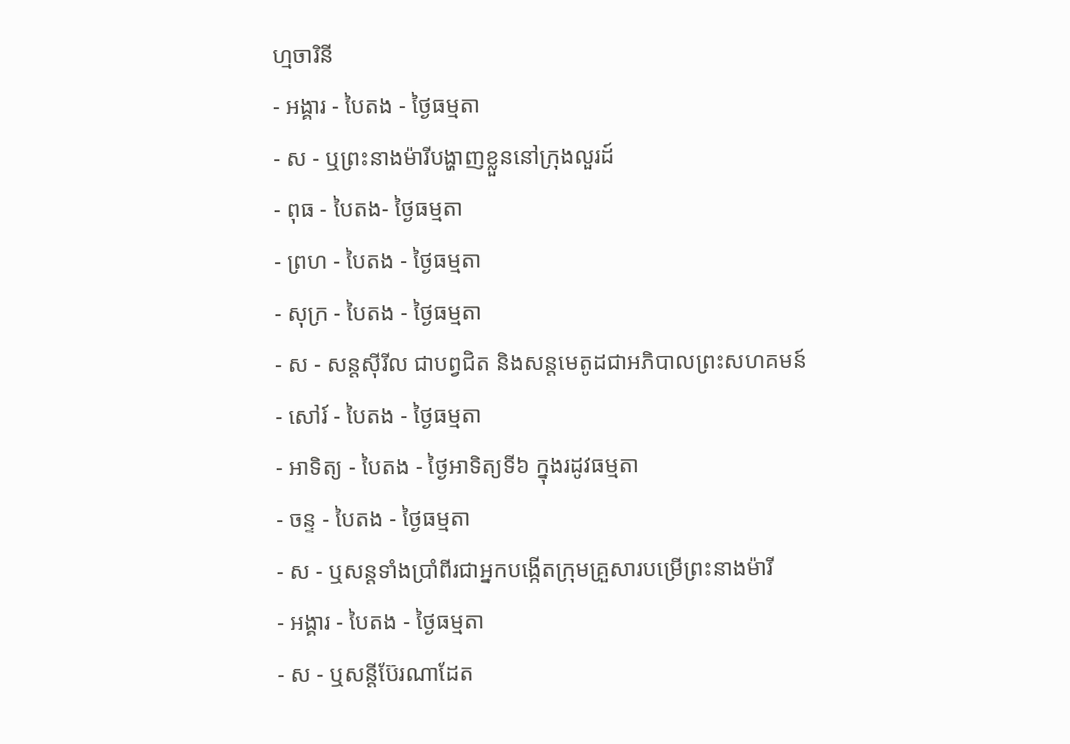ហ្មចារិនី
- អង្គារ - បៃតង - ថ្ងៃធម្មតា
- ស - ឬព្រះនាងម៉ារីបង្ហាញខ្លួននៅក្រុងលួរដ៍
- ពុធ - បៃតង- ថ្ងៃធម្មតា
- ព្រហ - បៃតង - ថ្ងៃធម្មតា
- សុក្រ - បៃតង - ថ្ងៃធម្មតា
- ស - សន្ដស៊ីរីល ជាបព្វជិត និងសន្ដមេតូដជាអភិបាលព្រះសហគមន៍
- សៅរ៍ - បៃតង - ថ្ងៃធម្មតា
- អាទិត្យ - បៃតង - ថ្ងៃអាទិត្យទី៦ ក្នុងរដូវធម្មតា
- ចន្ទ - បៃតង - ថ្ងៃធម្មតា
- ស - ឬសន្ដទាំងប្រាំពីរជាអ្នកបង្កើតក្រុមគ្រួសារបម្រើព្រះនាងម៉ារី
- អង្គារ - បៃតង - ថ្ងៃធម្មតា
- ស - ឬសន្ដីប៊ែរណាដែត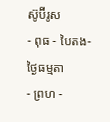ស៊ូប៊ីរូស
- ពុធ - បៃតង- ថ្ងៃធម្មតា
- ព្រហ -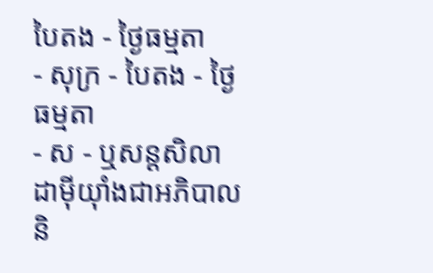បៃតង - ថ្ងៃធម្មតា
- សុក្រ - បៃតង - ថ្ងៃធម្មតា
- ស - ឬសន្ដសិលា ដាម៉ីយ៉ាំងជាអភិបាល និ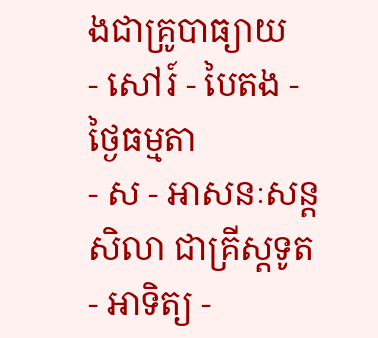ងជាគ្រូបាធ្យាយ
- សៅរ៍ - បៃតង - ថ្ងៃធម្មតា
- ស - អាសនៈសន្ដសិលា ជាគ្រីស្ដទូត
- អាទិត្យ -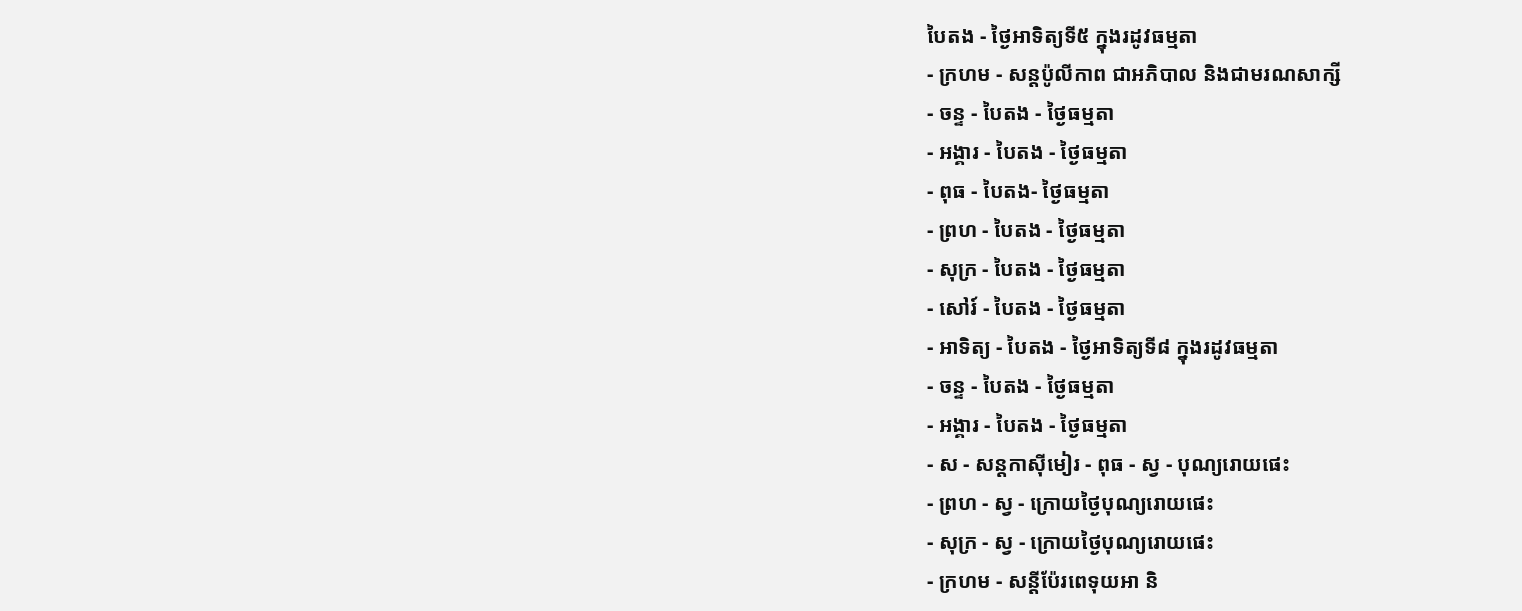បៃតង - ថ្ងៃអាទិត្យទី៥ ក្នុងរដូវធម្មតា
- ក្រហម - សន្ដប៉ូលីកាព ជាអភិបាល និងជាមរណសាក្សី
- ចន្ទ - បៃតង - ថ្ងៃធម្មតា
- អង្គារ - បៃតង - ថ្ងៃធម្មតា
- ពុធ - បៃតង- ថ្ងៃធម្មតា
- ព្រហ - បៃតង - ថ្ងៃធម្មតា
- សុក្រ - បៃតង - ថ្ងៃធម្មតា
- សៅរ៍ - បៃតង - ថ្ងៃធម្មតា
- អាទិត្យ - បៃតង - ថ្ងៃអាទិត្យទី៨ ក្នុងរដូវធម្មតា
- ចន្ទ - បៃតង - ថ្ងៃធម្មតា
- អង្គារ - បៃតង - ថ្ងៃធម្មតា
- ស - សន្ដកាស៊ីមៀរ - ពុធ - ស្វ - បុណ្យរោយផេះ
- ព្រហ - ស្វ - ក្រោយថ្ងៃបុណ្យរោយផេះ
- សុក្រ - ស្វ - ក្រោយថ្ងៃបុណ្យរោយផេះ
- ក្រហម - សន្ដីប៉ែរពេទុយអា និ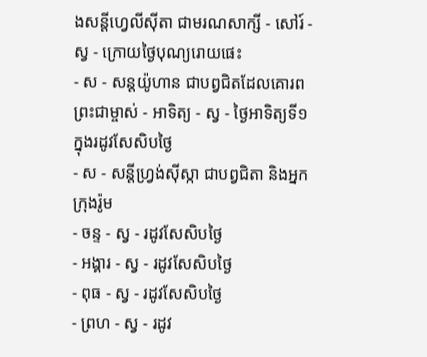ងសន្ដីហ្វេលីស៊ីតា ជាមរណសាក្សី - សៅរ៍ - ស្វ - ក្រោយថ្ងៃបុណ្យរោយផេះ
- ស - សន្ដយ៉ូហាន ជាបព្វជិតដែលគោរពព្រះជាម្ចាស់ - អាទិត្យ - ស្វ - ថ្ងៃអាទិត្យទី១ ក្នុងរដូវសែសិបថ្ងៃ
- ស - សន្ដីហ្វ្រង់ស៊ីស្កា ជាបព្វជិតា និងអ្នកក្រុងរ៉ូម
- ចន្ទ - ស្វ - រដូវសែសិបថ្ងៃ
- អង្គារ - ស្វ - រដូវសែសិបថ្ងៃ
- ពុធ - ស្វ - រដូវសែសិបថ្ងៃ
- ព្រហ - ស្វ - រដូវ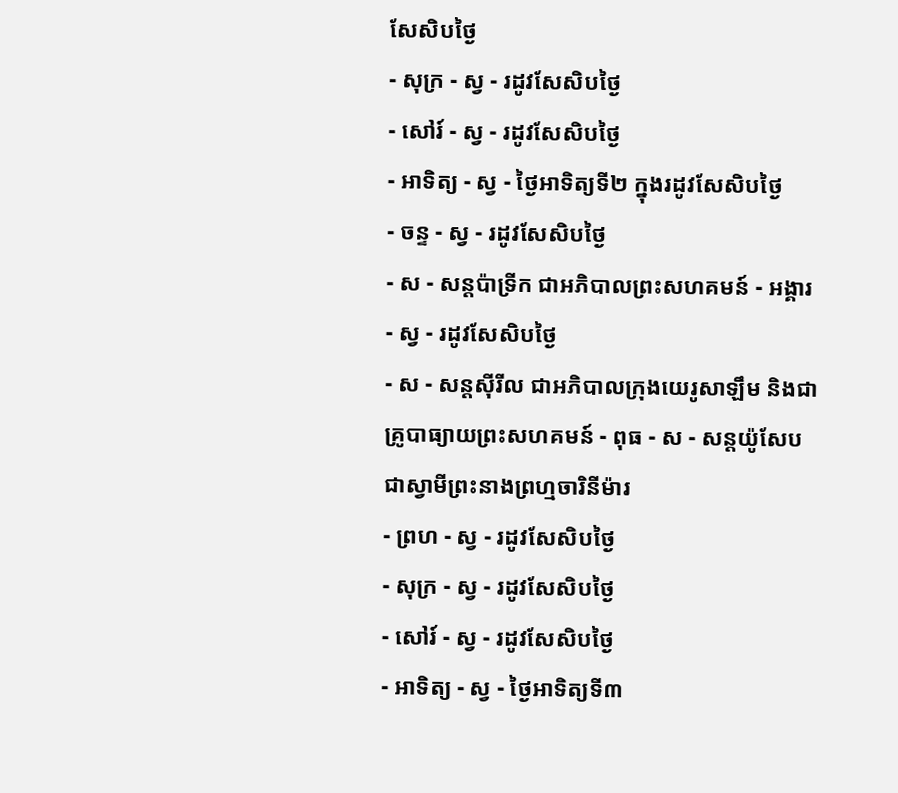សែសិបថ្ងៃ
- សុក្រ - ស្វ - រដូវសែសិបថ្ងៃ
- សៅរ៍ - ស្វ - រដូវសែសិបថ្ងៃ
- អាទិត្យ - ស្វ - ថ្ងៃអាទិត្យទី២ ក្នុងរដូវសែសិបថ្ងៃ
- ចន្ទ - ស្វ - រដូវសែសិបថ្ងៃ
- ស - សន្ដប៉ាទ្រីក ជាអភិបាលព្រះសហគមន៍ - អង្គារ - ស្វ - រដូវសែសិបថ្ងៃ
- ស - សន្ដស៊ីរីល ជាអភិបាលក្រុងយេរូសាឡឹម និងជាគ្រូបាធ្យាយព្រះសហគមន៍ - ពុធ - ស - សន្ដយ៉ូសែប ជាស្វាមីព្រះនាងព្រហ្មចារិនីម៉ារ
- ព្រហ - ស្វ - រដូវសែសិបថ្ងៃ
- សុក្រ - ស្វ - រដូវសែសិបថ្ងៃ
- សៅរ៍ - ស្វ - រដូវសែសិបថ្ងៃ
- អាទិត្យ - ស្វ - ថ្ងៃអាទិត្យទី៣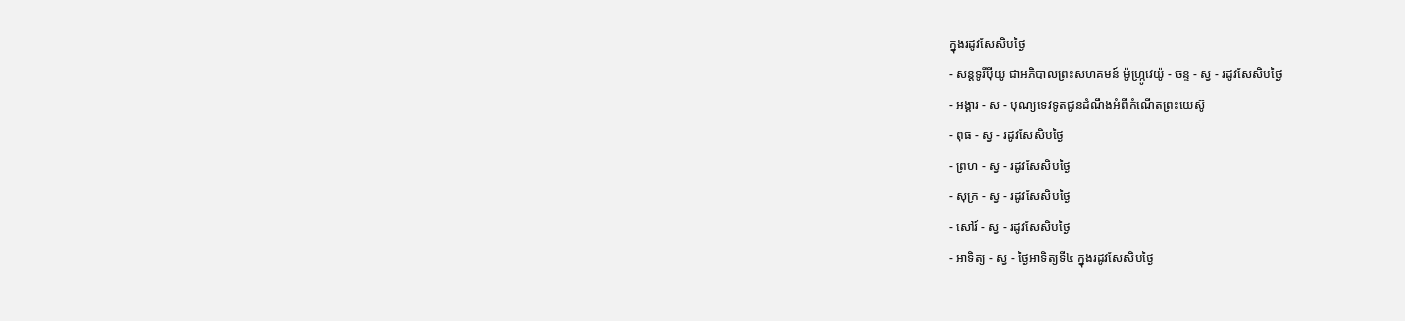ក្នុងរដូវសែសិបថ្ងៃ
- សន្ដទូរីប៉ីយូ ជាអភិបាលព្រះសហគមន៍ ម៉ូហ្ក្រូវេយ៉ូ - ចន្ទ - ស្វ - រដូវសែសិបថ្ងៃ
- អង្គារ - ស - បុណ្យទេវទូតជូនដំណឹងអំពីកំណើតព្រះយេស៊ូ
- ពុធ - ស្វ - រដូវសែសិបថ្ងៃ
- ព្រហ - ស្វ - រដូវសែសិបថ្ងៃ
- សុក្រ - ស្វ - រដូវសែសិបថ្ងៃ
- សៅរ៍ - ស្វ - រដូវសែសិបថ្ងៃ
- អាទិត្យ - ស្វ - ថ្ងៃអាទិត្យទី៤ ក្នុងរដូវសែសិបថ្ងៃ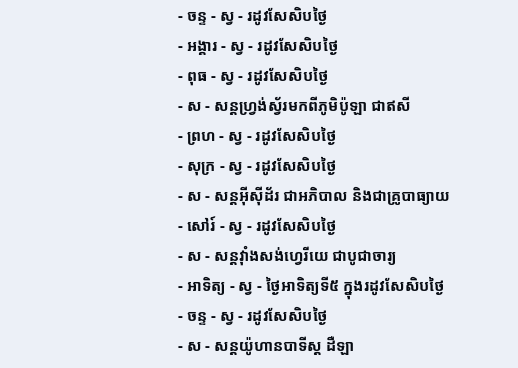- ចន្ទ - ស្វ - រដូវសែសិបថ្ងៃ
- អង្គារ - ស្វ - រដូវសែសិបថ្ងៃ
- ពុធ - ស្វ - រដូវសែសិបថ្ងៃ
- ស - សន្ដហ្វ្រង់ស្វ័រមកពីភូមិប៉ូឡា ជាឥសី
- ព្រហ - ស្វ - រដូវសែសិបថ្ងៃ
- សុក្រ - ស្វ - រដូវសែសិបថ្ងៃ
- ស - សន្ដអ៊ីស៊ីដ័រ ជាអភិបាល និងជាគ្រូបាធ្យាយ
- សៅរ៍ - ស្វ - រដូវសែសិបថ្ងៃ
- ស - សន្ដវ៉ាំងសង់ហ្វេរីយេ ជាបូជាចារ្យ
- អាទិត្យ - ស្វ - ថ្ងៃអាទិត្យទី៥ ក្នុងរដូវសែសិបថ្ងៃ
- ចន្ទ - ស្វ - រដូវសែសិបថ្ងៃ
- ស - សន្ដយ៉ូហានបាទីស្ដ ដឺឡា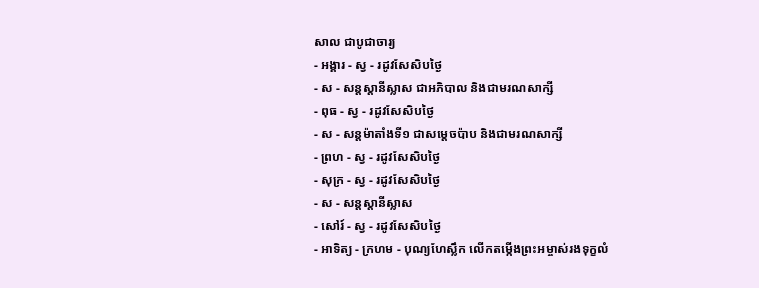សាល ជាបូជាចារ្យ
- អង្គារ - ស្វ - រដូវសែសិបថ្ងៃ
- ស - សន្ដស្ដានីស្លាស ជាអភិបាល និងជាមរណសាក្សី
- ពុធ - ស្វ - រដូវសែសិបថ្ងៃ
- ស - សន្ដម៉ាតាំងទី១ ជាសម្ដេចប៉ាប និងជាមរណសាក្សី
- ព្រហ - ស្វ - រដូវសែសិបថ្ងៃ
- សុក្រ - ស្វ - រដូវសែសិបថ្ងៃ
- ស - សន្ដស្ដានីស្លាស
- សៅរ៍ - ស្វ - រដូវសែសិបថ្ងៃ
- អាទិត្យ - ក្រហម - បុណ្យហែស្លឹក លើកតម្កើងព្រះអម្ចាស់រងទុក្ខលំ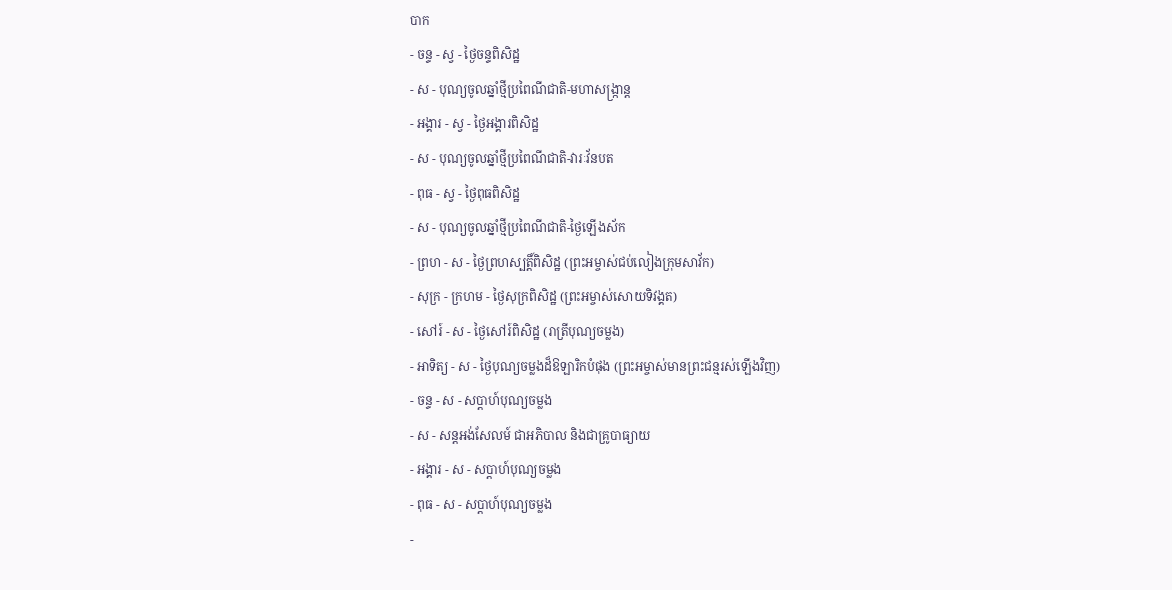បាក
- ចន្ទ - ស្វ - ថ្ងៃចន្ទពិសិដ្ឋ
- ស - បុណ្យចូលឆ្នាំថ្មីប្រពៃណីជាតិ-មហាសង្រ្កាន្ដ
- អង្គារ - ស្វ - ថ្ងៃអង្គារពិសិដ្ឋ
- ស - បុណ្យចូលឆ្នាំថ្មីប្រពៃណីជាតិ-វារៈវ័នបត
- ពុធ - ស្វ - ថ្ងៃពុធពិសិដ្ឋ
- ស - បុណ្យចូលឆ្នាំថ្មីប្រពៃណីជាតិ-ថ្ងៃឡើងស័ក
- ព្រហ - ស - ថ្ងៃព្រហស្បត្ដិ៍ពិសិដ្ឋ (ព្រះអម្ចាស់ជប់លៀងក្រុមសាវ័ក)
- សុក្រ - ក្រហម - ថ្ងៃសុក្រពិសិដ្ឋ (ព្រះអម្ចាស់សោយទិវង្គត)
- សៅរ៍ - ស - ថ្ងៃសៅរ៍ពិសិដ្ឋ (រាត្រីបុណ្យចម្លង)
- អាទិត្យ - ស - ថ្ងៃបុណ្យចម្លងដ៏ឱឡារិកបំផុង (ព្រះអម្ចាស់មានព្រះជន្មរស់ឡើងវិញ)
- ចន្ទ - ស - សប្ដាហ៍បុណ្យចម្លង
- ស - សន្ដអង់សែលម៍ ជាអភិបាល និងជាគ្រូបាធ្យាយ
- អង្គារ - ស - សប្ដាហ៍បុណ្យចម្លង
- ពុធ - ស - សប្ដាហ៍បុណ្យចម្លង
-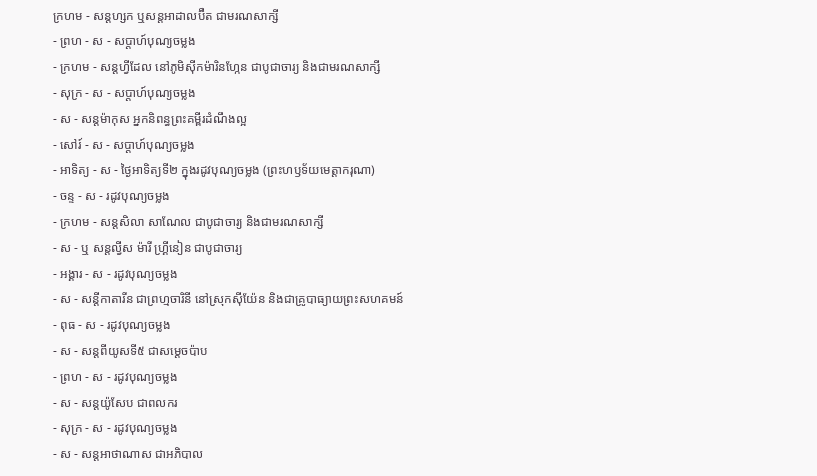ក្រហម - សន្ដហ្សក ឬសន្ដអាដាលប៊ឺត ជាមរណសាក្សី
- ព្រហ - ស - សប្ដាហ៍បុណ្យចម្លង
- ក្រហម - សន្ដហ្វីដែល នៅភូមិស៊ីកម៉ារិនហ្កែន ជាបូជាចារ្យ និងជាមរណសាក្សី
- សុក្រ - ស - សប្ដាហ៍បុណ្យចម្លង
- ស - សន្ដម៉ាកុស អ្នកនិពន្ធព្រះគម្ពីរដំណឹងល្អ
- សៅរ៍ - ស - សប្ដាហ៍បុណ្យចម្លង
- អាទិត្យ - ស - ថ្ងៃអាទិត្យទី២ ក្នុងរដូវបុណ្យចម្លង (ព្រះហឫទ័យមេត្ដាករុណា)
- ចន្ទ - ស - រដូវបុណ្យចម្លង
- ក្រហម - សន្ដសិលា សាណែល ជាបូជាចារ្យ និងជាមរណសាក្សី
- ស - ឬ សន្ដល្វីស ម៉ារី ហ្គ្រីនៀន ជាបូជាចារ្យ
- អង្គារ - ស - រដូវបុណ្យចម្លង
- ស - សន្ដីកាតារីន ជាព្រហ្មចារិនី នៅស្រុកស៊ីយ៉ែន និងជាគ្រូបាធ្យាយព្រះសហគមន៍
- ពុធ - ស - រដូវបុណ្យចម្លង
- ស - សន្ដពីយូសទី៥ ជាសម្ដេចប៉ាប
- ព្រហ - ស - រដូវបុណ្យចម្លង
- ស - សន្ដយ៉ូសែប ជាពលករ
- សុក្រ - ស - រដូវបុណ្យចម្លង
- ស - សន្ដអាថាណាស ជាអភិបាល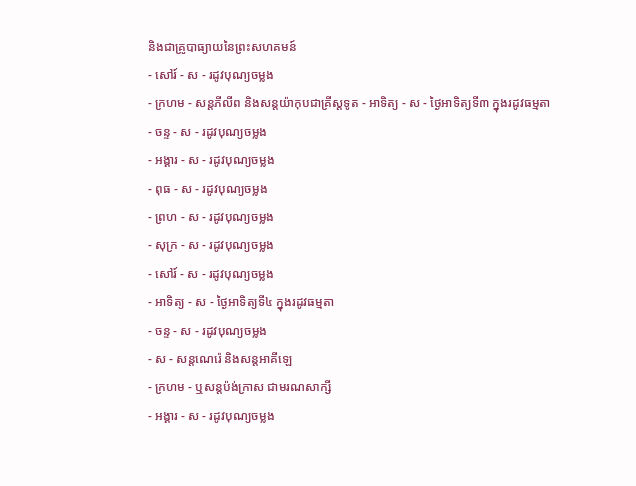និងជាគ្រូបាធ្យាយនៃព្រះសហគមន៍
- សៅរ៍ - ស - រដូវបុណ្យចម្លង
- ក្រហម - សន្ដភីលីព និងសន្ដយ៉ាកុបជាគ្រីស្ដទូត - អាទិត្យ - ស - ថ្ងៃអាទិត្យទី៣ ក្នុងរដូវធម្មតា
- ចន្ទ - ស - រដូវបុណ្យចម្លង
- អង្គារ - ស - រដូវបុណ្យចម្លង
- ពុធ - ស - រដូវបុណ្យចម្លង
- ព្រហ - ស - រដូវបុណ្យចម្លង
- សុក្រ - ស - រដូវបុណ្យចម្លង
- សៅរ៍ - ស - រដូវបុណ្យចម្លង
- អាទិត្យ - ស - ថ្ងៃអាទិត្យទី៤ ក្នុងរដូវធម្មតា
- ចន្ទ - ស - រដូវបុណ្យចម្លង
- ស - សន្ដណេរ៉េ និងសន្ដអាគីឡេ
- ក្រហម - ឬសន្ដប៉ង់ក្រាស ជាមរណសាក្សី
- អង្គារ - ស - រដូវបុណ្យចម្លង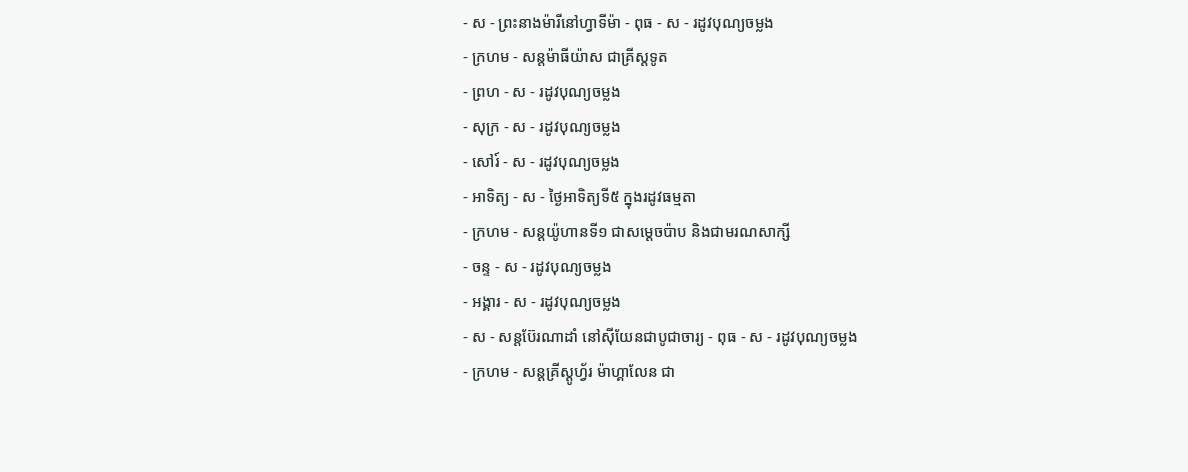- ស - ព្រះនាងម៉ារីនៅហ្វាទីម៉ា - ពុធ - ស - រដូវបុណ្យចម្លង
- ក្រហម - សន្ដម៉ាធីយ៉ាស ជាគ្រីស្ដទូត
- ព្រហ - ស - រដូវបុណ្យចម្លង
- សុក្រ - ស - រដូវបុណ្យចម្លង
- សៅរ៍ - ស - រដូវបុណ្យចម្លង
- អាទិត្យ - ស - ថ្ងៃអាទិត្យទី៥ ក្នុងរដូវធម្មតា
- ក្រហម - សន្ដយ៉ូហានទី១ ជាសម្ដេចប៉ាប និងជាមរណសាក្សី
- ចន្ទ - ស - រដូវបុណ្យចម្លង
- អង្គារ - ស - រដូវបុណ្យចម្លង
- ស - សន្ដប៊ែរណាដាំ នៅស៊ីយែនជាបូជាចារ្យ - ពុធ - ស - រដូវបុណ្យចម្លង
- ក្រហម - សន្ដគ្រីស្ដូហ្វ័រ ម៉ាហ្គាលែន ជា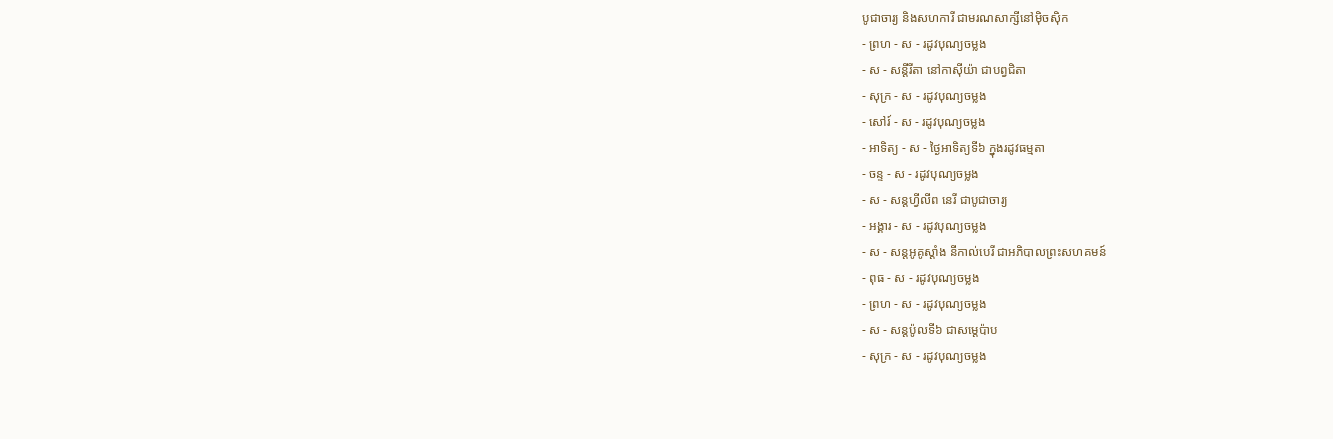បូជាចារ្យ និងសហការី ជាមរណសាក្សីនៅម៉ិចស៊ិក
- ព្រហ - ស - រដូវបុណ្យចម្លង
- ស - សន្ដីរីតា នៅកាស៊ីយ៉ា ជាបព្វជិតា
- សុក្រ - ស - រដូវបុណ្យចម្លង
- សៅរ៍ - ស - រដូវបុណ្យចម្លង
- អាទិត្យ - ស - ថ្ងៃអាទិត្យទី៦ ក្នុងរដូវធម្មតា
- ចន្ទ - ស - រដូវបុណ្យចម្លង
- ស - សន្ដហ្វីលីព នេរី ជាបូជាចារ្យ
- អង្គារ - ស - រដូវបុណ្យចម្លង
- ស - សន្ដអូគូស្ដាំង នីកាល់បេរី ជាអភិបាលព្រះសហគមន៍
- ពុធ - ស - រដូវបុណ្យចម្លង
- ព្រហ - ស - រដូវបុណ្យចម្លង
- ស - សន្ដប៉ូលទី៦ ជាសម្ដេប៉ាប
- សុក្រ - ស - រដូវបុណ្យចម្លង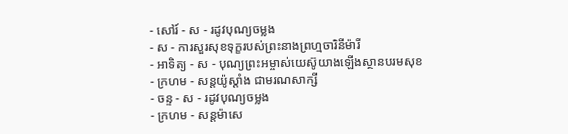- សៅរ៍ - ស - រដូវបុណ្យចម្លង
- ស - ការសួរសុខទុក្ខរបស់ព្រះនាងព្រហ្មចារិនីម៉ារី
- អាទិត្យ - ស - បុណ្យព្រះអម្ចាស់យេស៊ូយាងឡើងស្ថានបរមសុខ
- ក្រហម - សន្ដយ៉ូស្ដាំង ជាមរណសាក្សី
- ចន្ទ - ស - រដូវបុណ្យចម្លង
- ក្រហម - សន្ដម៉ាសេ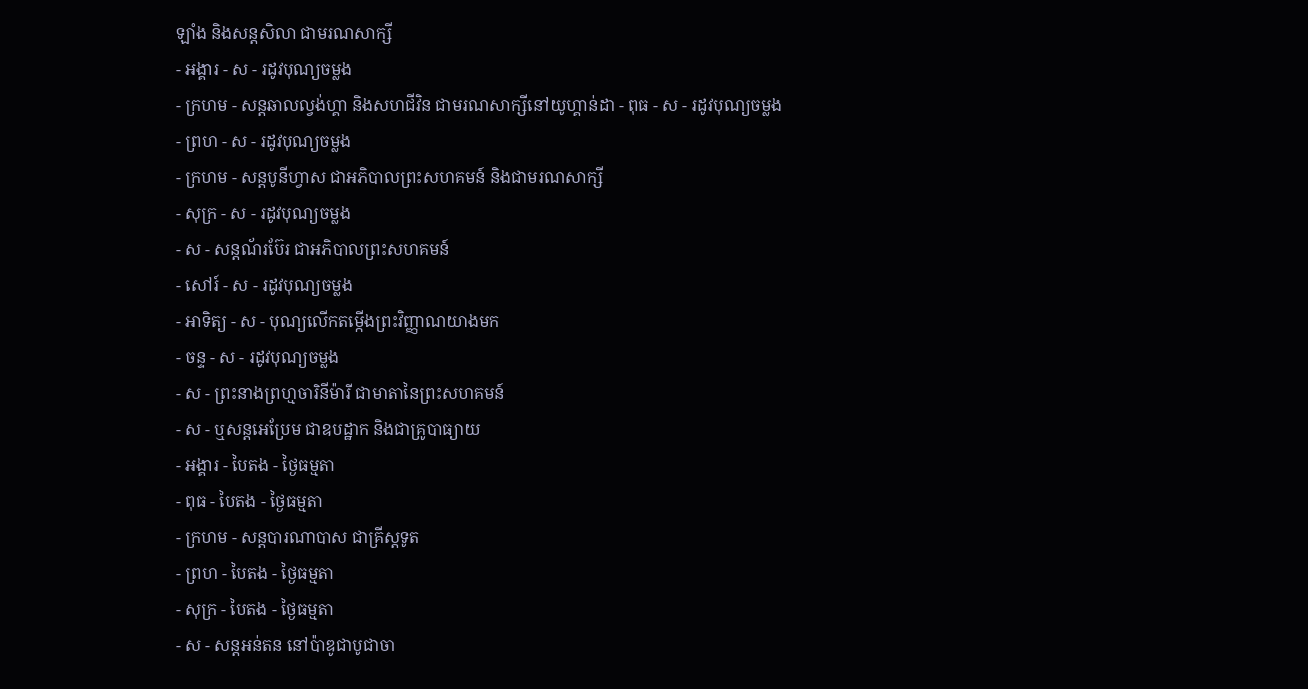ឡាំង និងសន្ដសិលា ជាមរណសាក្សី
- អង្គារ - ស - រដូវបុណ្យចម្លង
- ក្រហម - សន្ដឆាលល្វង់ហ្គា និងសហជីវិន ជាមរណសាក្សីនៅយូហ្គាន់ដា - ពុធ - ស - រដូវបុណ្យចម្លង
- ព្រហ - ស - រដូវបុណ្យចម្លង
- ក្រហម - សន្ដបូនីហ្វាស ជាអភិបាលព្រះសហគមន៍ និងជាមរណសាក្សី
- សុក្រ - ស - រដូវបុណ្យចម្លង
- ស - សន្ដណ័រប៊ែរ ជាអភិបាលព្រះសហគមន៍
- សៅរ៍ - ស - រដូវបុណ្យចម្លង
- អាទិត្យ - ស - បុណ្យលើកតម្កើងព្រះវិញ្ញាណយាងមក
- ចន្ទ - ស - រដូវបុណ្យចម្លង
- ស - ព្រះនាងព្រហ្មចារិនីម៉ារី ជាមាតានៃព្រះសហគមន៍
- ស - ឬសន្ដអេប្រែម ជាឧបដ្ឋាក និងជាគ្រូបាធ្យាយ
- អង្គារ - បៃតង - ថ្ងៃធម្មតា
- ពុធ - បៃតង - ថ្ងៃធម្មតា
- ក្រហម - សន្ដបារណាបាស ជាគ្រីស្ដទូត
- ព្រហ - បៃតង - ថ្ងៃធម្មតា
- សុក្រ - បៃតង - ថ្ងៃធម្មតា
- ស - សន្ដអន់តន នៅប៉ាឌូជាបូជាចា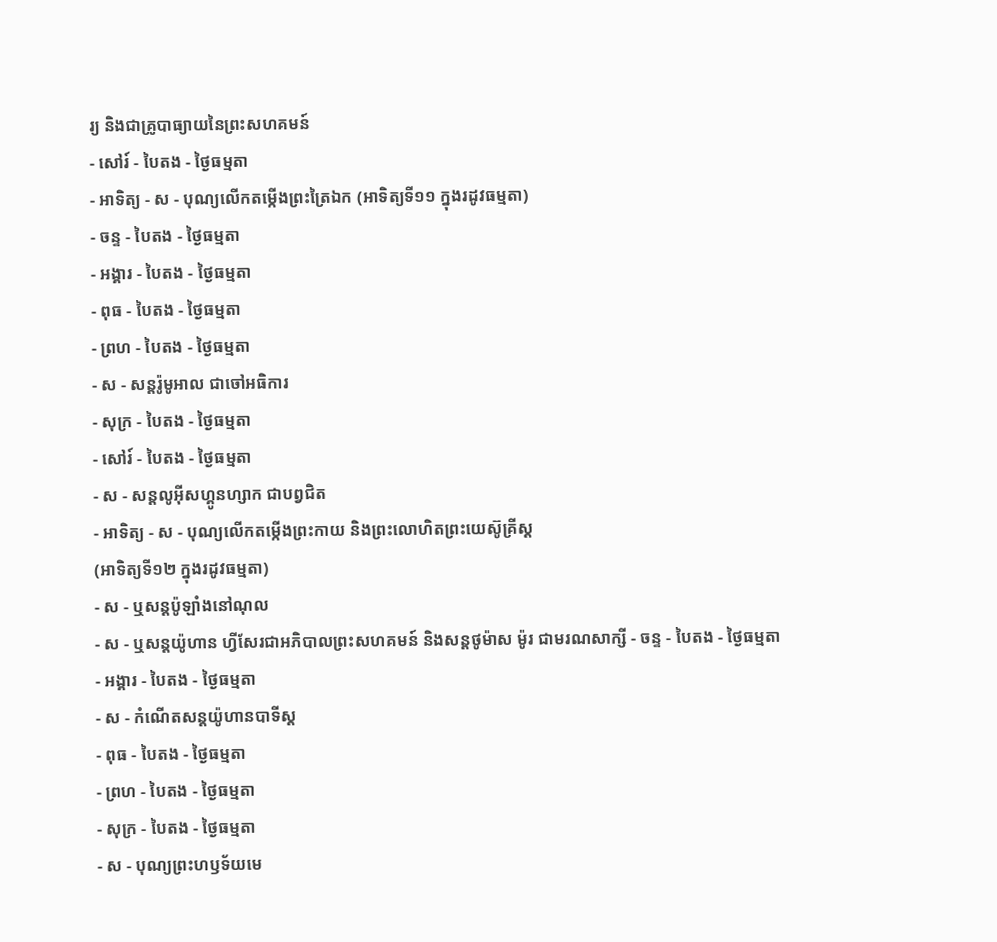រ្យ និងជាគ្រូបាធ្យាយនៃព្រះសហគមន៍
- សៅរ៍ - បៃតង - ថ្ងៃធម្មតា
- អាទិត្យ - ស - បុណ្យលើកតម្កើងព្រះត្រៃឯក (អាទិត្យទី១១ ក្នុងរដូវធម្មតា)
- ចន្ទ - បៃតង - ថ្ងៃធម្មតា
- អង្គារ - បៃតង - ថ្ងៃធម្មតា
- ពុធ - បៃតង - ថ្ងៃធម្មតា
- ព្រហ - បៃតង - ថ្ងៃធម្មតា
- ស - សន្ដរ៉ូមូអាល ជាចៅអធិការ
- សុក្រ - បៃតង - ថ្ងៃធម្មតា
- សៅរ៍ - បៃតង - ថ្ងៃធម្មតា
- ស - សន្ដលូអ៊ីសហ្គូនហ្សាក ជាបព្វជិត
- អាទិត្យ - ស - បុណ្យលើកតម្កើងព្រះកាយ និងព្រះលោហិតព្រះយេស៊ូគ្រីស្ដ
(អាទិត្យទី១២ ក្នុងរដូវធម្មតា)
- ស - ឬសន្ដប៉ូឡាំងនៅណុល
- ស - ឬសន្ដយ៉ូហាន ហ្វីសែរជាអភិបាលព្រះសហគមន៍ និងសន្ដថូម៉ាស ម៉ូរ ជាមរណសាក្សី - ចន្ទ - បៃតង - ថ្ងៃធម្មតា
- អង្គារ - បៃតង - ថ្ងៃធម្មតា
- ស - កំណើតសន្ដយ៉ូហានបាទីស្ដ
- ពុធ - បៃតង - ថ្ងៃធម្មតា
- ព្រហ - បៃតង - ថ្ងៃធម្មតា
- សុក្រ - បៃតង - ថ្ងៃធម្មតា
- ស - បុណ្យព្រះហឫទ័យមេ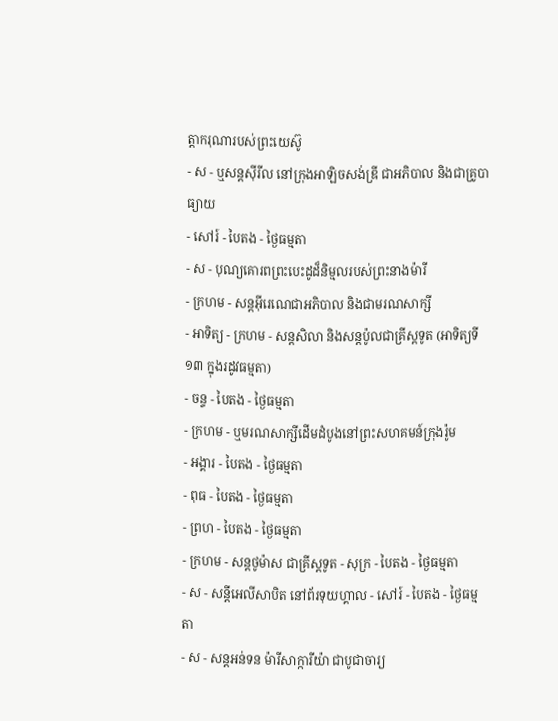ត្ដាករុណារបស់ព្រះយេស៊ូ
- ស - ឬសន្ដស៊ីរីល នៅក្រុងអាឡិចសង់ឌ្រី ជាអភិបាល និងជាគ្រូបាធ្យាយ
- សៅរ៍ - បៃតង - ថ្ងៃធម្មតា
- ស - បុណ្យគោរពព្រះបេះដូដ៏និម្មលរបស់ព្រះនាងម៉ារី
- ក្រហម - សន្ដអ៊ីរេណេជាអភិបាល និងជាមរណសាក្សី
- អាទិត្យ - ក្រហម - សន្ដសិលា និងសន្ដប៉ូលជាគ្រីស្ដទូត (អាទិត្យទី១៣ ក្នុងរដូវធម្មតា)
- ចន្ទ - បៃតង - ថ្ងៃធម្មតា
- ក្រហម - ឬមរណសាក្សីដើមដំបូងនៅព្រះសហគមន៍ក្រុងរ៉ូម
- អង្គារ - បៃតង - ថ្ងៃធម្មតា
- ពុធ - បៃតង - ថ្ងៃធម្មតា
- ព្រហ - បៃតង - ថ្ងៃធម្មតា
- ក្រហម - សន្ដថូម៉ាស ជាគ្រីស្ដទូត - សុក្រ - បៃតង - ថ្ងៃធម្មតា
- ស - សន្ដីអេលីសាបិត នៅព័រទុយហ្គាល - សៅរ៍ - បៃតង - ថ្ងៃធម្មតា
- ស - សន្ដអន់ទន ម៉ារីសាក្ការីយ៉ា ជាបូជាចារ្យ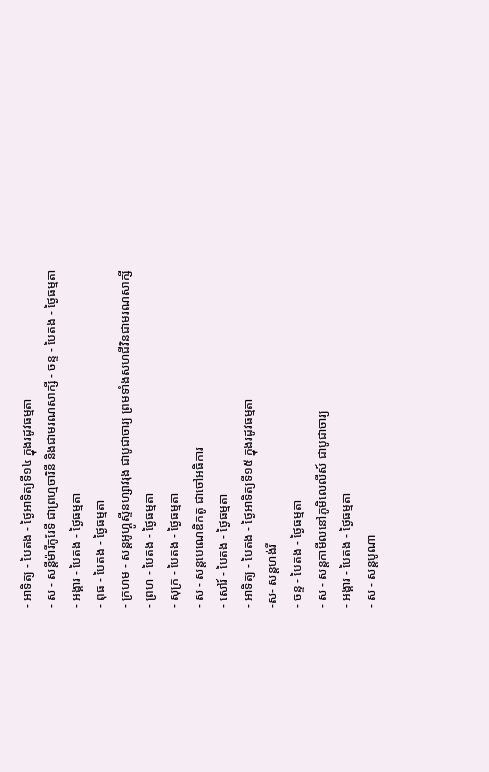- អាទិត្យ - បៃតង - ថ្ងៃអាទិត្យទី១៤ ក្នុងរដូវធម្មតា
- ស - សន្ដីម៉ារីកូរែទី ជាព្រហ្មចារិនី និងជាមរណសាក្សី - ចន្ទ - បៃតង - ថ្ងៃធម្មតា
- អង្គារ - បៃតង - ថ្ងៃធម្មតា
- ពុធ - បៃតង - ថ្ងៃធម្មតា
- ក្រហម - សន្ដអូហ្គូស្ទីនហ្សាវរុង ជាបូជាចារ្យ ព្រមទាំងសហជីវិនជាមរណសាក្សី
- ព្រហ - បៃតង - ថ្ងៃធម្មតា
- សុក្រ - បៃតង - ថ្ងៃធម្មតា
- ស - សន្ដបេណេឌិកតូ ជាចៅអធិការ
- សៅរ៍ - បៃតង - ថ្ងៃធម្មតា
- អាទិត្យ - បៃតង - ថ្ងៃអាទិត្យទី១៥ ក្នុងរដូវធម្មតា
-ស- សន្ដហង់រី
- ចន្ទ - បៃតង - ថ្ងៃធម្មតា
- ស - សន្ដកាមីលនៅភូមិលេលីស៍ ជាបូជាចារ្យ
- អង្គារ - បៃតង - ថ្ងៃធម្មតា
- ស - សន្ដបូណា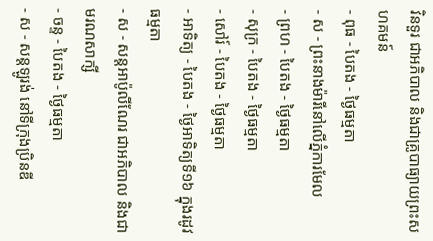វិនទួរ ជាអភិបាល និងជាគ្រូបាធ្យាយព្រះសហគមន៍
- ពុធ - បៃតង - ថ្ងៃធម្មតា
- ស - ព្រះនាងម៉ារីនៅលើភ្នំការមែល
- ព្រហ - បៃតង - ថ្ងៃធម្មតា
- សុក្រ - បៃតង - ថ្ងៃធម្មតា
- សៅរ៍ - បៃតង - ថ្ងៃធម្មតា
- អាទិត្យ - បៃតង - ថ្ងៃអាទិត្យទី១៦ ក្នុងរដូវធម្មតា
- ស - សន្ដអាប៉ូលីណែរ ជាអភិបាល និងជាមរណសាក្សី
- ចន្ទ - បៃតង - ថ្ងៃធម្មតា
- ស - សន្ដឡូរង់ នៅទីក្រុងប្រិនឌី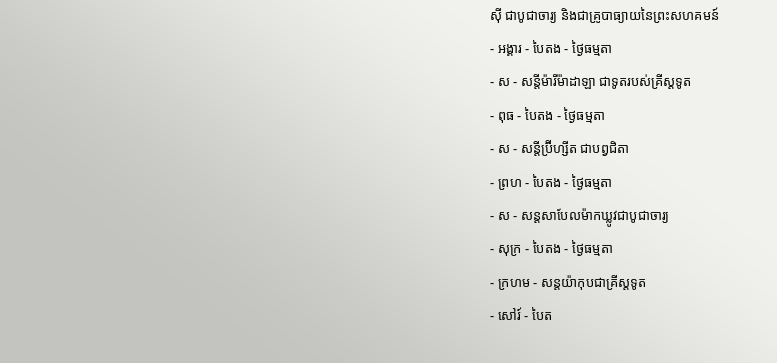ស៊ី ជាបូជាចារ្យ និងជាគ្រូបាធ្យាយនៃព្រះសហគមន៍
- អង្គារ - បៃតង - ថ្ងៃធម្មតា
- ស - សន្ដីម៉ារីម៉ាដាឡា ជាទូតរបស់គ្រីស្ដទូត
- ពុធ - បៃតង - ថ្ងៃធម្មតា
- ស - សន្ដីប្រ៊ីហ្សីត ជាបព្វជិតា
- ព្រហ - បៃតង - ថ្ងៃធម្មតា
- ស - សន្ដសាបែលម៉ាកឃ្លូវជាបូជាចារ្យ
- សុក្រ - បៃតង - ថ្ងៃធម្មតា
- ក្រហម - សន្ដយ៉ាកុបជាគ្រីស្ដទូត
- សៅរ៍ - បៃត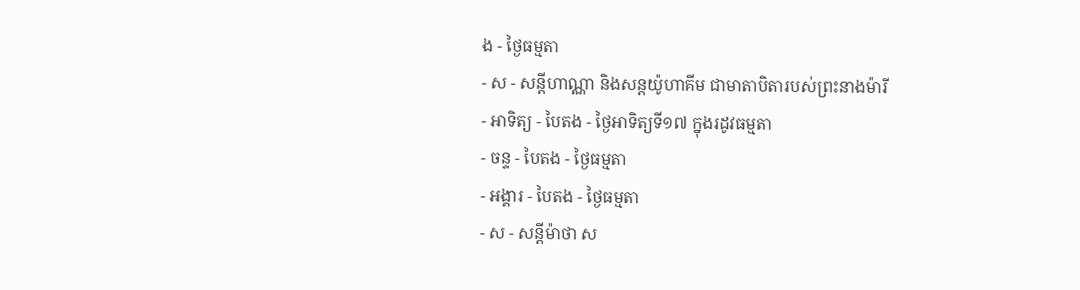ង - ថ្ងៃធម្មតា
- ស - សន្ដីហាណ្ណា និងសន្ដយ៉ូហាគីម ជាមាតាបិតារបស់ព្រះនាងម៉ារី
- អាទិត្យ - បៃតង - ថ្ងៃអាទិត្យទី១៧ ក្នុងរដូវធម្មតា
- ចន្ទ - បៃតង - ថ្ងៃធម្មតា
- អង្គារ - បៃតង - ថ្ងៃធម្មតា
- ស - សន្ដីម៉ាថា ស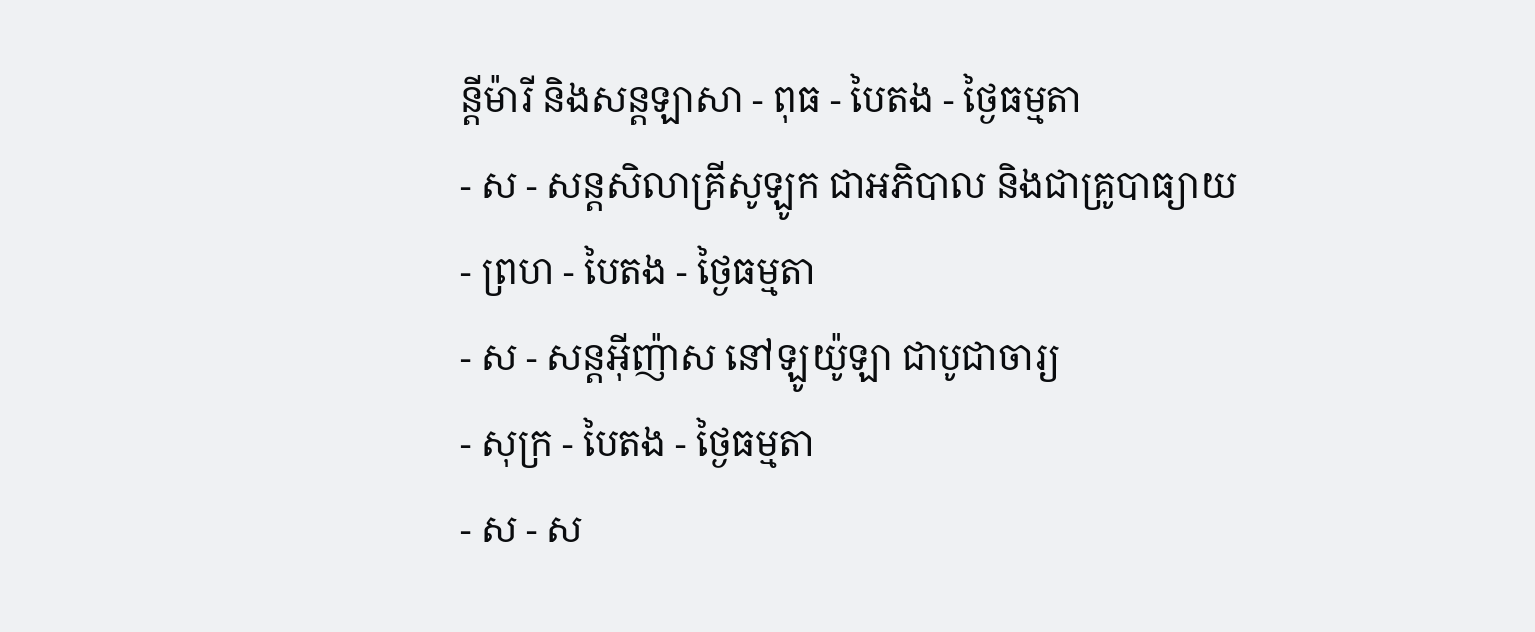ន្ដីម៉ារី និងសន្ដឡាសា - ពុធ - បៃតង - ថ្ងៃធម្មតា
- ស - សន្ដសិលាគ្រីសូឡូក ជាអភិបាល និងជាគ្រូបាធ្យាយ
- ព្រហ - បៃតង - ថ្ងៃធម្មតា
- ស - សន្ដអ៊ីញ៉ាស នៅឡូយ៉ូឡា ជាបូជាចារ្យ
- សុក្រ - បៃតង - ថ្ងៃធម្មតា
- ស - ស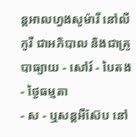ន្ដអាលហ្វងសូម៉ារី នៅលីកូរី ជាអភិបាល និងជាគ្រូបាធ្យាយ - សៅរ៍ - បៃតង - ថ្ងៃធម្មតា
- ស - ឬសន្ដអឺស៊ែប នៅ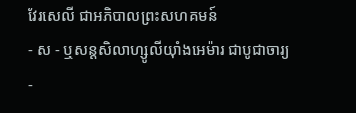វែរសេលី ជាអភិបាលព្រះសហគមន៍
- ស - ឬសន្ដសិលាហ្សូលីយ៉ាំងអេម៉ារ ជាបូជាចារ្យ
-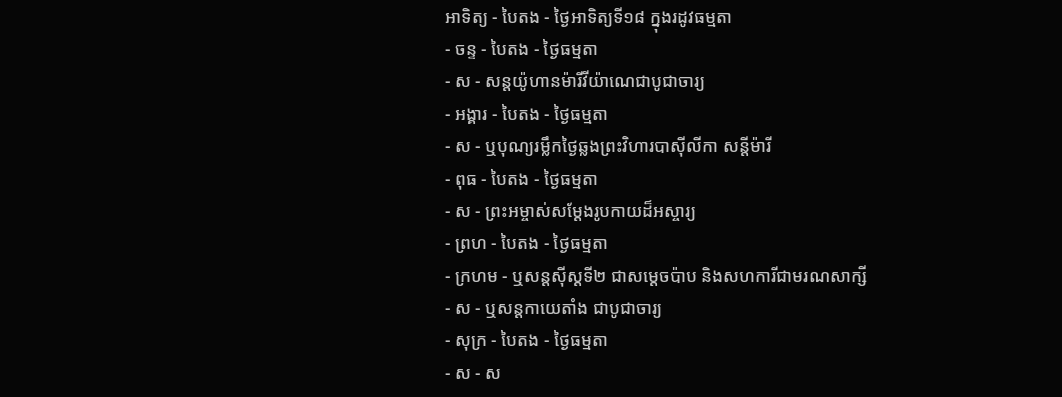អាទិត្យ - បៃតង - ថ្ងៃអាទិត្យទី១៨ ក្នុងរដូវធម្មតា
- ចន្ទ - បៃតង - ថ្ងៃធម្មតា
- ស - សន្ដយ៉ូហានម៉ារីវីយ៉ាណេជាបូជាចារ្យ
- អង្គារ - បៃតង - ថ្ងៃធម្មតា
- ស - ឬបុណ្យរម្លឹកថ្ងៃឆ្លងព្រះវិហារបាស៊ីលីកា សន្ដីម៉ារី
- ពុធ - បៃតង - ថ្ងៃធម្មតា
- ស - ព្រះអម្ចាស់សម្ដែងរូបកាយដ៏អស្ចារ្យ
- ព្រហ - បៃតង - ថ្ងៃធម្មតា
- ក្រហម - ឬសន្ដស៊ីស្ដទី២ ជាសម្ដេចប៉ាប និងសហការីជាមរណសាក្សី
- ស - ឬសន្ដកាយេតាំង ជាបូជាចារ្យ
- សុក្រ - បៃតង - ថ្ងៃធម្មតា
- ស - ស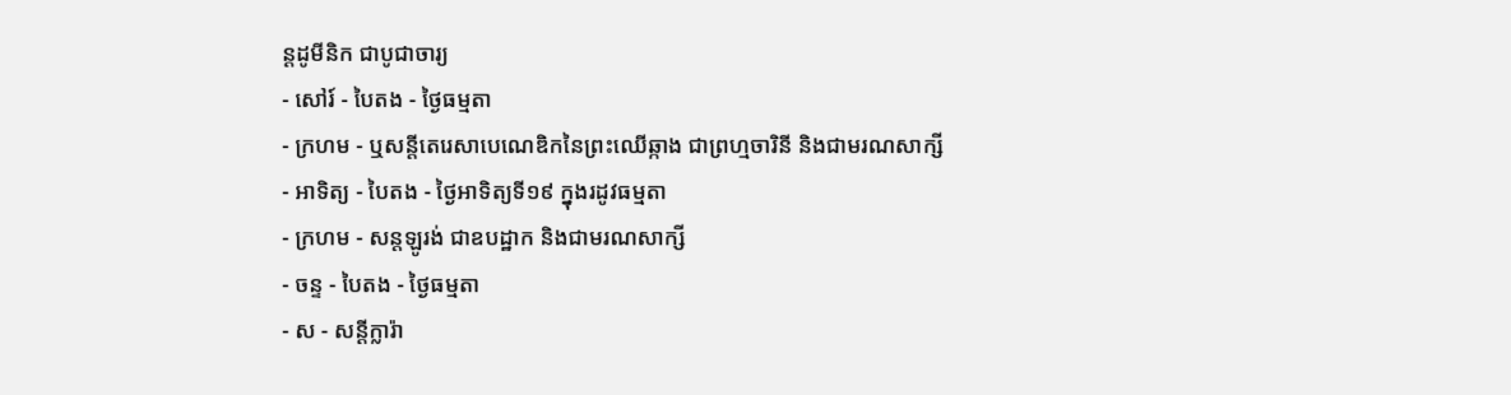ន្ដដូមីនិក ជាបូជាចារ្យ
- សៅរ៍ - បៃតង - ថ្ងៃធម្មតា
- ក្រហម - ឬសន្ដីតេរេសាបេណេឌិកនៃព្រះឈើឆ្កាង ជាព្រហ្មចារិនី និងជាមរណសាក្សី
- អាទិត្យ - បៃតង - ថ្ងៃអាទិត្យទី១៩ ក្នុងរដូវធម្មតា
- ក្រហម - សន្ដឡូរង់ ជាឧបដ្ឋាក និងជាមរណសាក្សី
- ចន្ទ - បៃតង - ថ្ងៃធម្មតា
- ស - សន្ដីក្លារ៉ា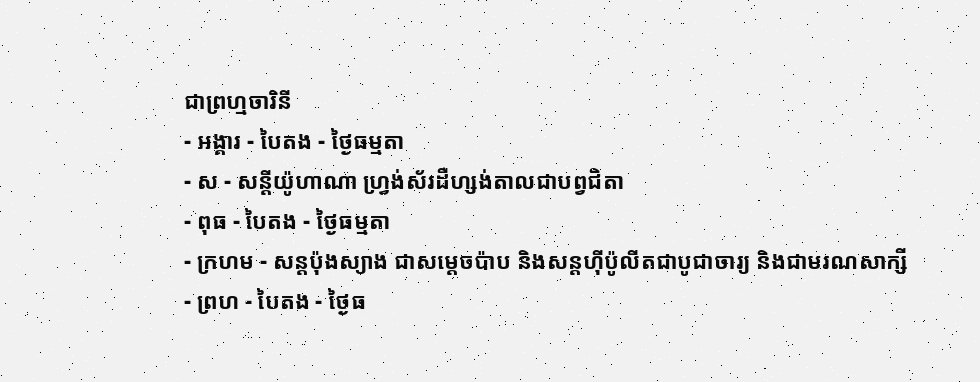ជាព្រហ្មចារិនី
- អង្គារ - បៃតង - ថ្ងៃធម្មតា
- ស - សន្ដីយ៉ូហាណា ហ្វ្រង់ស័រដឺហ្សង់តាលជាបព្វជិតា
- ពុធ - បៃតង - ថ្ងៃធម្មតា
- ក្រហម - សន្ដប៉ុងស្យាង ជាសម្ដេចប៉ាប និងសន្ដហ៊ីប៉ូលីតជាបូជាចារ្យ និងជាមរណសាក្សី
- ព្រហ - បៃតង - ថ្ងៃធ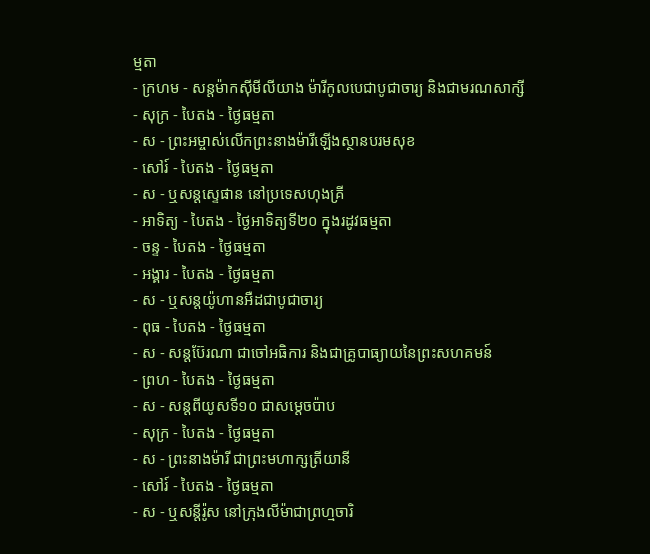ម្មតា
- ក្រហម - សន្ដម៉ាកស៊ីមីលីយាង ម៉ារីកូលបេជាបូជាចារ្យ និងជាមរណសាក្សី
- សុក្រ - បៃតង - ថ្ងៃធម្មតា
- ស - ព្រះអម្ចាស់លើកព្រះនាងម៉ារីឡើងស្ថានបរមសុខ
- សៅរ៍ - បៃតង - ថ្ងៃធម្មតា
- ស - ឬសន្ដស្ទេផាន នៅប្រទេសហុងគ្រី
- អាទិត្យ - បៃតង - ថ្ងៃអាទិត្យទី២០ ក្នុងរដូវធម្មតា
- ចន្ទ - បៃតង - ថ្ងៃធម្មតា
- អង្គារ - បៃតង - ថ្ងៃធម្មតា
- ស - ឬសន្ដយ៉ូហានអឺដជាបូជាចារ្យ
- ពុធ - បៃតង - ថ្ងៃធម្មតា
- ស - សន្ដប៊ែរណា ជាចៅអធិការ និងជាគ្រូបាធ្យាយនៃព្រះសហគមន៍
- ព្រហ - បៃតង - ថ្ងៃធម្មតា
- ស - សន្ដពីយូសទី១០ ជាសម្ដេចប៉ាប
- សុក្រ - បៃតង - ថ្ងៃធម្មតា
- ស - ព្រះនាងម៉ារី ជាព្រះមហាក្សត្រីយានី
- សៅរ៍ - បៃតង - ថ្ងៃធម្មតា
- ស - ឬសន្ដីរ៉ូស នៅក្រុងលីម៉ាជាព្រហ្មចារិ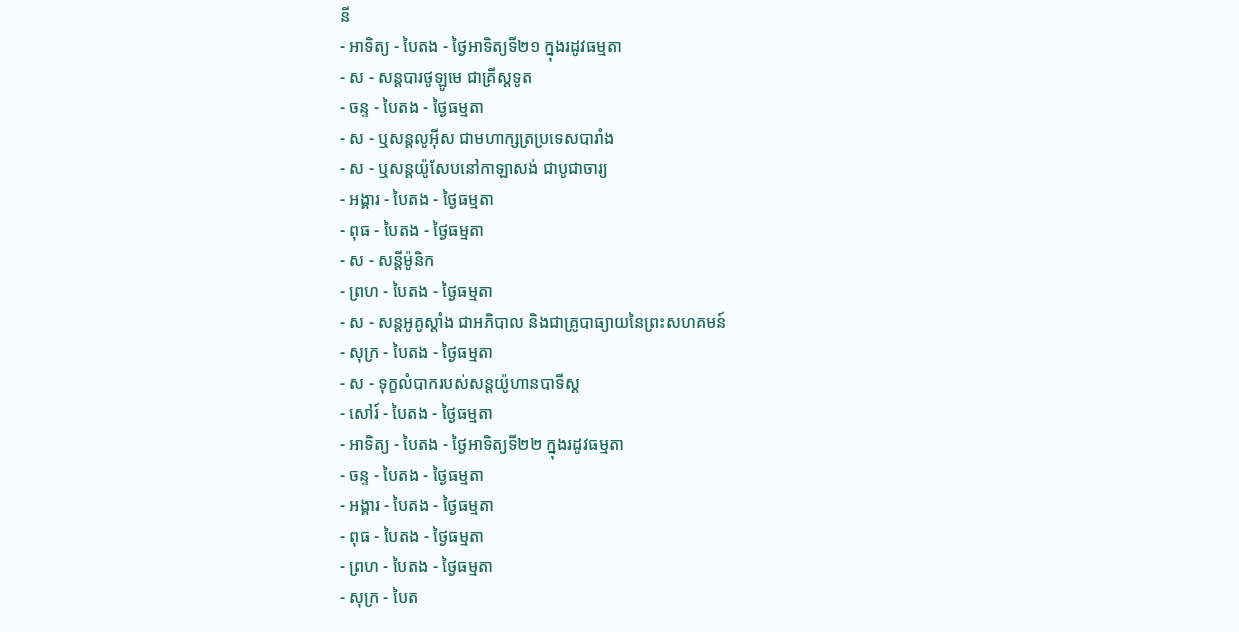នី
- អាទិត្យ - បៃតង - ថ្ងៃអាទិត្យទី២១ ក្នុងរដូវធម្មតា
- ស - សន្ដបារថូឡូមេ ជាគ្រីស្ដទូត
- ចន្ទ - បៃតង - ថ្ងៃធម្មតា
- ស - ឬសន្ដលូអ៊ីស ជាមហាក្សត្រប្រទេសបារាំង
- ស - ឬសន្ដយ៉ូសែបនៅកាឡាសង់ ជាបូជាចារ្យ
- អង្គារ - បៃតង - ថ្ងៃធម្មតា
- ពុធ - បៃតង - ថ្ងៃធម្មតា
- ស - សន្ដីម៉ូនិក
- ព្រហ - បៃតង - ថ្ងៃធម្មតា
- ស - សន្ដអូគូស្ដាំង ជាអភិបាល និងជាគ្រូបាធ្យាយនៃព្រះសហគមន៍
- សុក្រ - បៃតង - ថ្ងៃធម្មតា
- ស - ទុក្ខលំបាករបស់សន្ដយ៉ូហានបាទីស្ដ
- សៅរ៍ - បៃតង - ថ្ងៃធម្មតា
- អាទិត្យ - បៃតង - ថ្ងៃអាទិត្យទី២២ ក្នុងរដូវធម្មតា
- ចន្ទ - បៃតង - ថ្ងៃធម្មតា
- អង្គារ - បៃតង - ថ្ងៃធម្មតា
- ពុធ - បៃតង - ថ្ងៃធម្មតា
- ព្រហ - បៃតង - ថ្ងៃធម្មតា
- សុក្រ - បៃត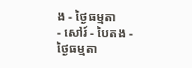ង - ថ្ងៃធម្មតា
- សៅរ៍ - បៃតង - ថ្ងៃធម្មតា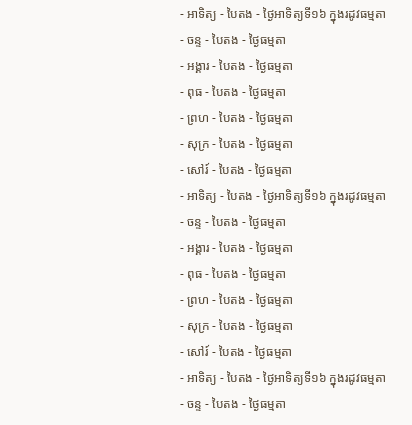- អាទិត្យ - បៃតង - ថ្ងៃអាទិត្យទី១៦ ក្នុងរដូវធម្មតា
- ចន្ទ - បៃតង - ថ្ងៃធម្មតា
- អង្គារ - បៃតង - ថ្ងៃធម្មតា
- ពុធ - បៃតង - ថ្ងៃធម្មតា
- ព្រហ - បៃតង - ថ្ងៃធម្មតា
- សុក្រ - បៃតង - ថ្ងៃធម្មតា
- សៅរ៍ - បៃតង - ថ្ងៃធម្មតា
- អាទិត្យ - បៃតង - ថ្ងៃអាទិត្យទី១៦ ក្នុងរដូវធម្មតា
- ចន្ទ - បៃតង - ថ្ងៃធម្មតា
- អង្គារ - បៃតង - ថ្ងៃធម្មតា
- ពុធ - បៃតង - ថ្ងៃធម្មតា
- ព្រហ - បៃតង - ថ្ងៃធម្មតា
- សុក្រ - បៃតង - ថ្ងៃធម្មតា
- សៅរ៍ - បៃតង - ថ្ងៃធម្មតា
- អាទិត្យ - បៃតង - ថ្ងៃអាទិត្យទី១៦ ក្នុងរដូវធម្មតា
- ចន្ទ - បៃតង - ថ្ងៃធម្មតា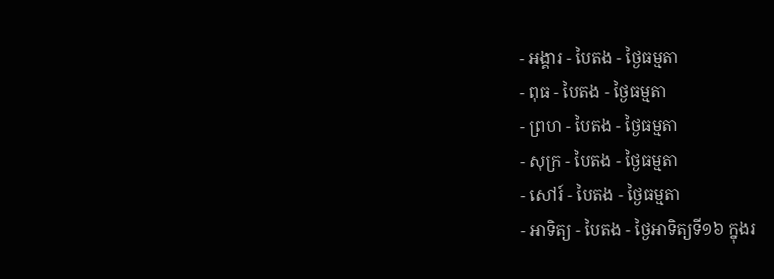- អង្គារ - បៃតង - ថ្ងៃធម្មតា
- ពុធ - បៃតង - ថ្ងៃធម្មតា
- ព្រហ - បៃតង - ថ្ងៃធម្មតា
- សុក្រ - បៃតង - ថ្ងៃធម្មតា
- សៅរ៍ - បៃតង - ថ្ងៃធម្មតា
- អាទិត្យ - បៃតង - ថ្ងៃអាទិត្យទី១៦ ក្នុងរ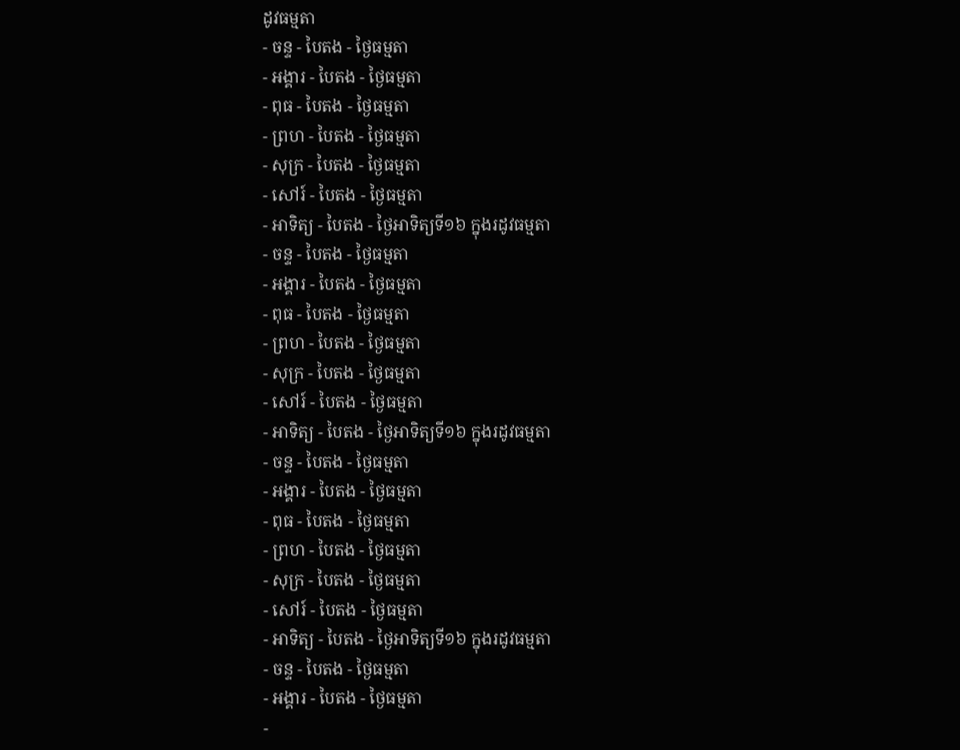ដូវធម្មតា
- ចន្ទ - បៃតង - ថ្ងៃធម្មតា
- អង្គារ - បៃតង - ថ្ងៃធម្មតា
- ពុធ - បៃតង - ថ្ងៃធម្មតា
- ព្រហ - បៃតង - ថ្ងៃធម្មតា
- សុក្រ - បៃតង - ថ្ងៃធម្មតា
- សៅរ៍ - បៃតង - ថ្ងៃធម្មតា
- អាទិត្យ - បៃតង - ថ្ងៃអាទិត្យទី១៦ ក្នុងរដូវធម្មតា
- ចន្ទ - បៃតង - ថ្ងៃធម្មតា
- អង្គារ - បៃតង - ថ្ងៃធម្មតា
- ពុធ - បៃតង - ថ្ងៃធម្មតា
- ព្រហ - បៃតង - ថ្ងៃធម្មតា
- សុក្រ - បៃតង - ថ្ងៃធម្មតា
- សៅរ៍ - បៃតង - ថ្ងៃធម្មតា
- អាទិត្យ - បៃតង - ថ្ងៃអាទិត្យទី១៦ ក្នុងរដូវធម្មតា
- ចន្ទ - បៃតង - ថ្ងៃធម្មតា
- អង្គារ - បៃតង - ថ្ងៃធម្មតា
- ពុធ - បៃតង - ថ្ងៃធម្មតា
- ព្រហ - បៃតង - ថ្ងៃធម្មតា
- សុក្រ - បៃតង - ថ្ងៃធម្មតា
- សៅរ៍ - បៃតង - ថ្ងៃធម្មតា
- អាទិត្យ - បៃតង - ថ្ងៃអាទិត្យទី១៦ ក្នុងរដូវធម្មតា
- ចន្ទ - បៃតង - ថ្ងៃធម្មតា
- អង្គារ - បៃតង - ថ្ងៃធម្មតា
-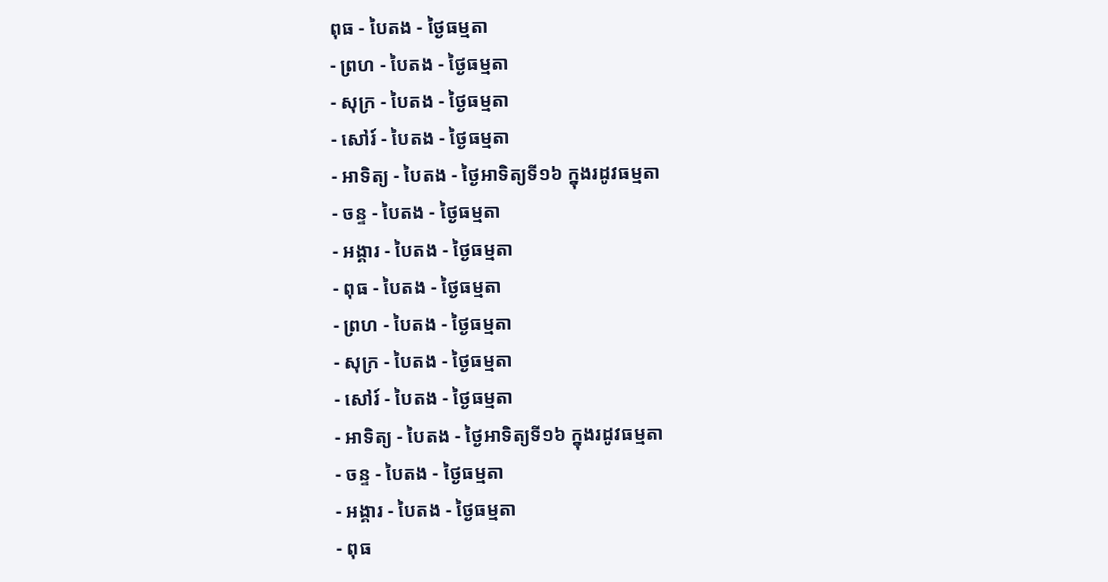ពុធ - បៃតង - ថ្ងៃធម្មតា
- ព្រហ - បៃតង - ថ្ងៃធម្មតា
- សុក្រ - បៃតង - ថ្ងៃធម្មតា
- សៅរ៍ - បៃតង - ថ្ងៃធម្មតា
- អាទិត្យ - បៃតង - ថ្ងៃអាទិត្យទី១៦ ក្នុងរដូវធម្មតា
- ចន្ទ - បៃតង - ថ្ងៃធម្មតា
- អង្គារ - បៃតង - ថ្ងៃធម្មតា
- ពុធ - បៃតង - ថ្ងៃធម្មតា
- ព្រហ - បៃតង - ថ្ងៃធម្មតា
- សុក្រ - បៃតង - ថ្ងៃធម្មតា
- សៅរ៍ - បៃតង - ថ្ងៃធម្មតា
- អាទិត្យ - បៃតង - ថ្ងៃអាទិត្យទី១៦ ក្នុងរដូវធម្មតា
- ចន្ទ - បៃតង - ថ្ងៃធម្មតា
- អង្គារ - បៃតង - ថ្ងៃធម្មតា
- ពុធ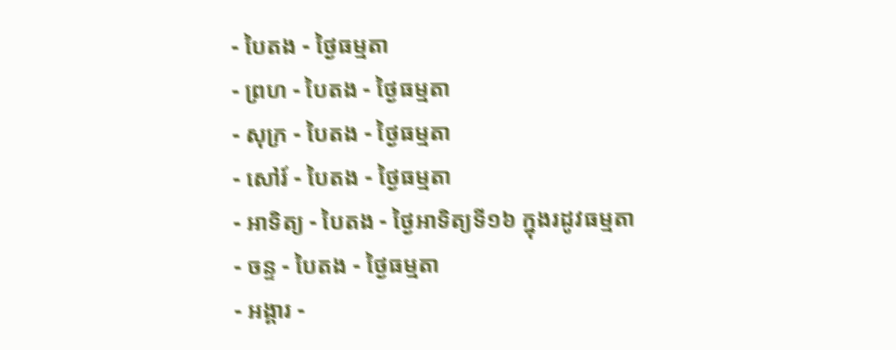- បៃតង - ថ្ងៃធម្មតា
- ព្រហ - បៃតង - ថ្ងៃធម្មតា
- សុក្រ - បៃតង - ថ្ងៃធម្មតា
- សៅរ៍ - បៃតង - ថ្ងៃធម្មតា
- អាទិត្យ - បៃតង - ថ្ងៃអាទិត្យទី១៦ ក្នុងរដូវធម្មតា
- ចន្ទ - បៃតង - ថ្ងៃធម្មតា
- អង្គារ -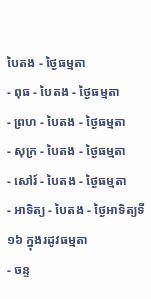បៃតង - ថ្ងៃធម្មតា
- ពុធ - បៃតង - ថ្ងៃធម្មតា
- ព្រហ - បៃតង - ថ្ងៃធម្មតា
- សុក្រ - បៃតង - ថ្ងៃធម្មតា
- សៅរ៍ - បៃតង - ថ្ងៃធម្មតា
- អាទិត្យ - បៃតង - ថ្ងៃអាទិត្យទី១៦ ក្នុងរដូវធម្មតា
- ចន្ទ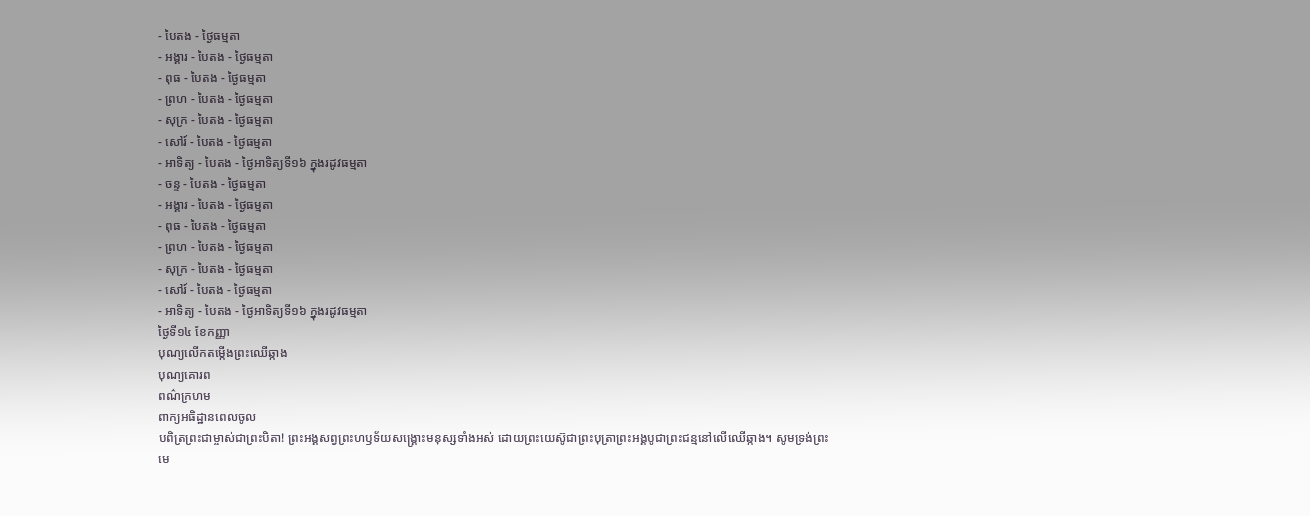- បៃតង - ថ្ងៃធម្មតា
- អង្គារ - បៃតង - ថ្ងៃធម្មតា
- ពុធ - បៃតង - ថ្ងៃធម្មតា
- ព្រហ - បៃតង - ថ្ងៃធម្មតា
- សុក្រ - បៃតង - ថ្ងៃធម្មតា
- សៅរ៍ - បៃតង - ថ្ងៃធម្មតា
- អាទិត្យ - បៃតង - ថ្ងៃអាទិត្យទី១៦ ក្នុងរដូវធម្មតា
- ចន្ទ - បៃតង - ថ្ងៃធម្មតា
- អង្គារ - បៃតង - ថ្ងៃធម្មតា
- ពុធ - បៃតង - ថ្ងៃធម្មតា
- ព្រហ - បៃតង - ថ្ងៃធម្មតា
- សុក្រ - បៃតង - ថ្ងៃធម្មតា
- សៅរ៍ - បៃតង - ថ្ងៃធម្មតា
- អាទិត្យ - បៃតង - ថ្ងៃអាទិត្យទី១៦ ក្នុងរដូវធម្មតា
ថ្ងៃទី១៤ ខែកញ្ញា
បុណ្យលើកតម្កើងព្រះឈើឆ្កាង
បុណ្យគោរព
ពណ៌ក្រហម
ពាក្យអធិដ្ឋានពេលចូល
បពិត្រព្រះជាម្ចាស់ជាព្រះបិតា! ព្រះអង្គសព្វព្រះហឫទ័យសង្គ្រោះមនុស្សទាំងអស់ ដោយព្រះយេស៊ូជាព្រះបុត្រាព្រះអង្គបូជាព្រះជន្មនៅលើឈើឆ្កាង។ សូមទ្រង់ព្រះមេ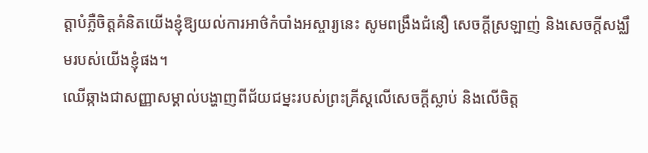ត្តាបំភ្លឺចិត្តគំនិតយើងខ្ញុំឱ្យយល់ការអាថ៌កំបាំងអស្ចារ្យនេះ សូមពង្រឹងជំនឿ សេចក្តីស្រឡាញ់ និងសេចក្តីសង្ឈឹមរបស់យើងខ្ញុំផង។
ឈើឆ្កាងជាសញ្ញាសម្គាល់បង្ហាញពីជ័យជម្នះរបស់ព្រះគ្រីស្តលើសេចក្តីស្លាប់ និងលើចិត្ត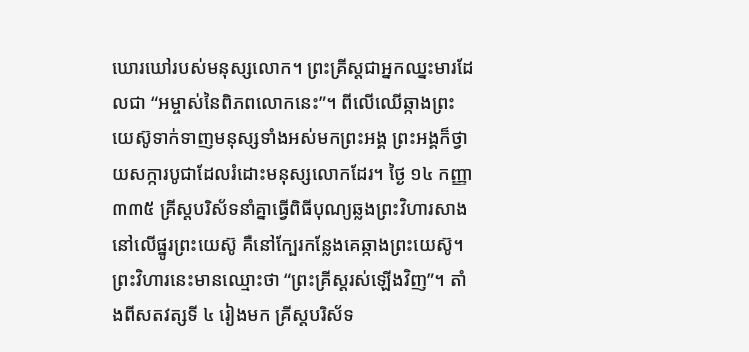ឃោរឃៅរបស់មនុស្សលោក។ ព្រះគ្រីស្តជាអ្នកឈ្នះមារដែលជា “អម្ចាស់នៃពិភពលោកនេះ”។ ពីលើឈើឆ្កាងព្រះយេស៊ូទាក់ទាញមនុស្សទាំងអស់មកព្រះអង្គ ព្រះអង្គក៏ថ្វាយសក្ការបូជាដែលរំដោះមនុស្សលោកដែរ។ ថ្ងៃ ១៤ កញ្ញា ៣៣៥ គ្រីស្តបរិស័ទនាំគ្នាធ្វើពិធីបុណ្យឆ្លងព្រះវិហារសាងនៅលើផ្នូរព្រះយេស៊ូ គឺនៅក្បែរកន្លែងគេឆ្កាងព្រះយេស៊ូ។ ព្រះវិហារនេះមានឈ្មោះថា “ព្រះគ្រីស្តរស់ឡើងវិញ”។ តាំងពីសតវត្សទី ៤ រៀងមក គ្រីស្តបរិស័ទ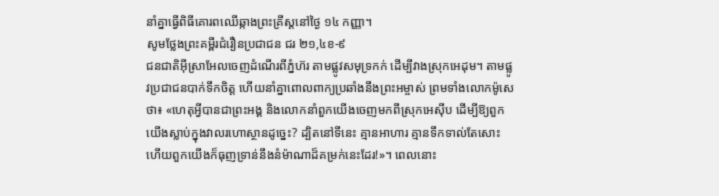នាំគ្នាធ្វើពិធីគោរពឈើឆ្កាងព្រះគ្រីស្តនៅថ្ងៃ ១៤ កញ្ញា។
សូមថ្លែងព្រះគម្ពីរជំរឿនប្រជាជន ជរ ២១,៤ខ-៩
ជនជាតិអ៊ីស្រាអែលចេញដំណើរពីភ្នំហ៊រ តាមផ្លូវសមុទ្រកក់ ដើម្បីវាងស្រុកអេដុម។ តាមផ្លូវប្រជាជនបាក់ទឹកចិត្ត ហើយនាំគ្នាពោលពាក្យប្រឆាំងនឹងព្រះអម្ចាស់ ព្រមទាំងលោកម៉ូសេថា៖ «ហេតុអ្វីបានជាព្រះអង្គ និងលោកនាំពួកយើងចេញមកពីស្រុកអេស៊ីប ដើម្បីឱ្យពួកយើងស្លាប់ក្នុងវាលរហោស្ថានដូច្នេះ? ដ្បិតនៅទីនេះ គ្មានអាហារ គ្មានទឹកទាល់តែសោះ ហើយពួកយើងក៏ធុញទ្រាន់នឹងនំម៉ាណាដ៏គម្រក់នេះដែរ!»។ ពេលនោះ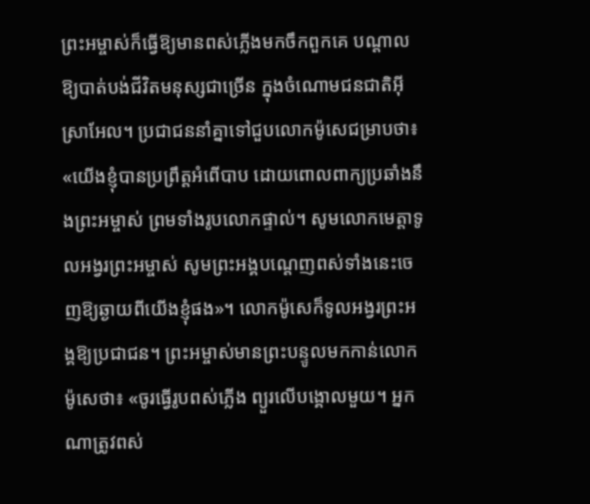ព្រះអម្ចាស់ក៏ធ្វើឱ្យមានពស់ភ្លើងមកចឹកពួកគេ បណ្តាលឱ្យបាត់បង់ជីវិតមនុស្សជាច្រើន ក្នុងចំណោមជនជាតិអ៊ីស្រាអែល។ ប្រជាជននាំគ្នាទៅជួបលោកម៉ូសេជម្រាបថា៖ «យើងខ្ញុំបានប្រព្រឹត្តអំពើបាប ដោយពោលពាក្យប្រឆាំងនឹងព្រះអម្ចាស់ ព្រមទាំងរូបលោកផ្ទាល់។ សូមលោកមេត្តាទូលអង្វរព្រះអម្ចាស់ សូមព្រះអង្គបណ្តេញពស់ទាំងនេះចេញឱ្យឆ្ងាយពីយើងខ្ញុំផង»។ លោកម៉ូសេក៏ទូលអង្វរព្រះអង្គឱ្យប្រជាជន។ ព្រះអម្ចាស់មានព្រះបន្ទូលមកកាន់លោកម៉ូសេថា៖ «ចូរធ្វើរូបពស់ភ្លើង ព្យួរលើបង្គោលមួយ។ អ្នកណាត្រូវពស់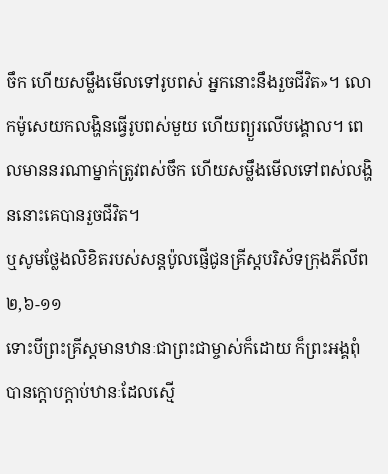ចឹក ហើយសម្លឹងមើលទៅរូបពស់ អ្នកនោះនឹងរួចជីវិត»។ លោកម៉ូសេយកលង្ហិនធ្វើរូបពស់មួយ ហើយព្យួរលើបង្គោល។ ពេលមាននរណាម្នាក់ត្រូវពស់ចឹក ហើយសម្លឹងមើលទៅពស់លង្ហិននោះគេបានរួចជីវិត។
ឬសូមថ្លែងលិខិតរបស់សន្ដប៉ូលផ្ញើជូនគ្រីស្ដបរិស័ទក្រុងភីលីព ២,៦-១១
ទោះបីព្រះគ្រីស្ដមានឋានៈជាព្រះជាម្ចាស់ក៏ដោយ ក៏ព្រះអង្គពុំបានក្ដោបក្តាប់ឋានៈដែលស្មើ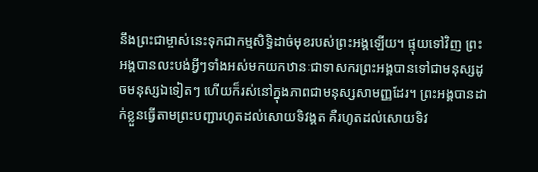នឹងព្រះជាម្ចាស់នេះទុកជាកម្មសិទ្ធិដាច់មុខរបស់ព្រះអង្គឡើយ។ ផ្ទុយទៅវិញ ព្រះអង្គបានលះបង់អ្វីៗទាំងអស់មកយកឋានៈជាទាសករព្រះអង្គបានទៅជាមនុស្សដូចមនុស្សឯទៀតៗ ហើយក៏រស់នៅក្នុងភាពជាមនុស្សសាមញ្ញដែរ។ ព្រះអង្គបានដាក់ខ្លួនធ្វើតាមព្រះបញ្ជារហូតដល់សោយទិវង្គត គឺរហូតដល់សោយទិវ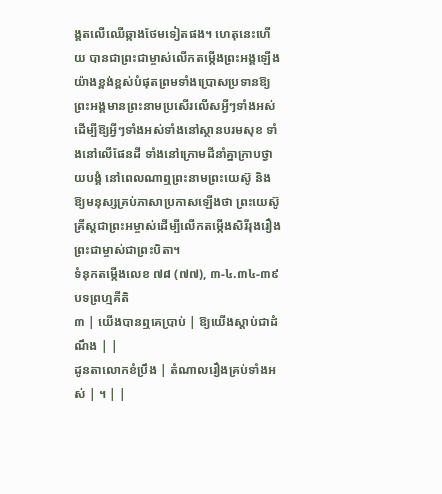ង្គតលើឈើឆ្កាងថែមទៀតផង។ ហេតុនេះហើយ បានជាព្រះជាម្ចាស់លើកតម្កើងព្រះអង្គឡើងយ៉ាងខ្ពង់ខ្ពស់បំផុតព្រមទាំងប្រោសប្រទានឱ្យព្រះអង្គមានព្រះនាមប្រសើរលើសអ្វីៗទាំងអស់ ដើម្បីឱ្យអ្វីៗទាំងអស់ទាំងនៅស្ថានបរមសុខ ទាំងនៅលើផែនដី ទាំងនៅក្រោមដីនាំគ្នាក្រាបថ្វាយបង្គំ នៅពេលណាឮព្រះនាមព្រះយេស៊ូ និងឱ្យមនុស្សគ្រប់ភាសាប្រកាសឡើងថា ព្រះយេស៊ូគ្រីស្តជាព្រះអម្ចាស់ដើម្បីលើកតម្កើងសិរីរុងរឿងព្រះជាម្ចាស់ជាព្រះបិតា។
ទំនុកតម្កើងលេខ ៧៨ (៧៧), ៣-៤.៣៤-៣៩ បទព្រហ្មគីតិ
៣ | យើងបានឮគេប្រាប់ | ឱ្យយើងស្តាប់ជាដំណឹង | |
ដូនតាលោកខំប្រឹង | តំណាលរឿងគ្រប់ទាំងអស់ | ។ | |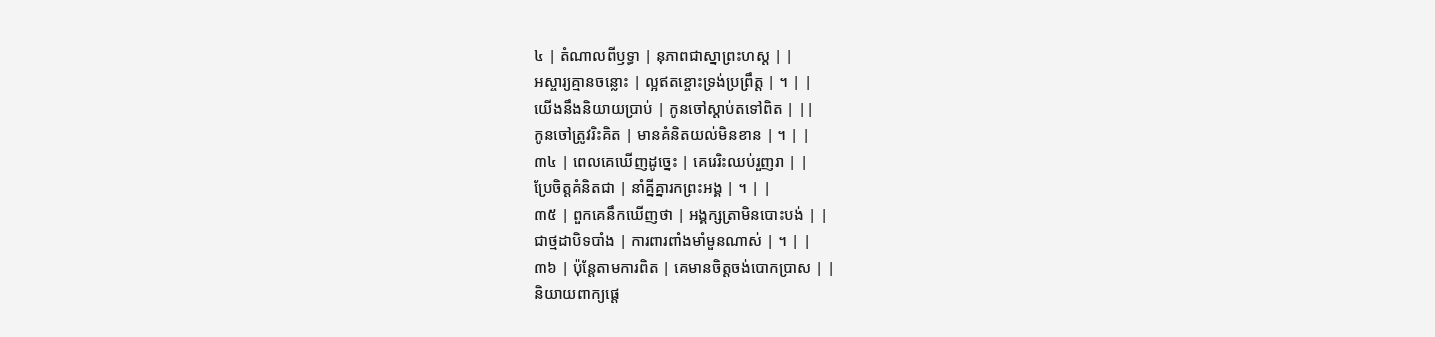៤ | តំណាលពីឫទ្ធា | នុភាពជាស្នាព្រះហស្ត | |
អស្ចារ្យគ្មានចន្លោះ | ល្អឥតខ្ចោះទ្រង់ប្រព្រឹត្ត | ។ | |
យើងនឹងនិយាយប្រាប់ | កូនចៅស្តាប់តទៅពិត | ||
កូនចៅត្រូវរិះគិត | មានគំនិតយល់មិនខាន | ។ | |
៣៤ | ពេលគេឃើញដូច្នេះ | គេរេរិះឈប់រួញរា | |
ប្រែចិត្តគំនិតជា | នាំគ្នីគ្នារកព្រះអង្គ | ។ | |
៣៥ | ពួកគេនឹកឃើញថា | អង្គក្សត្រាមិនបោះបង់ | |
ជាថ្មដាបិទបាំង | ការពារពាំងមាំមួនណាស់ | ។ | |
៣៦ | ប៉ុន្តែតាមការពិត | គេមានចិត្តចង់បោកប្រាស | |
និយាយពាក្យផ្តេ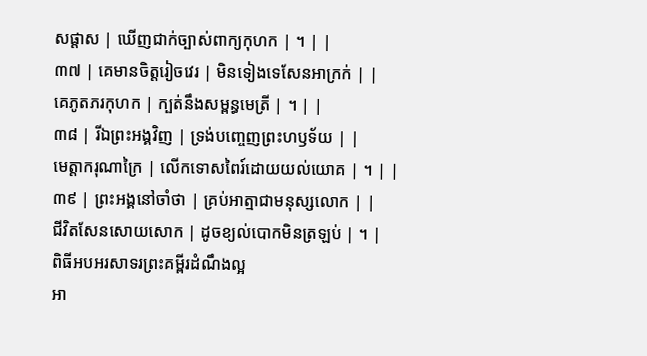សផ្តាស | ឃើញជាក់ច្បាស់ពាក្យកុហក | ។ | |
៣៧ | គេមានចិត្តរៀចវេរ | មិនទៀងទេសែនអាក្រក់ | |
គេភូតភរកុហក | ក្បត់នឹងសម្ពន្ធមេត្រី | ។ | |
៣៨ | រីឯព្រះអង្គវិញ | ទ្រង់បញ្ចេញព្រះហឫទ័យ | |
មេត្តាករុណាក្រៃ | លើកទោសពៃរ៍ដោយយល់យោគ | ។ | |
៣៩ | ព្រះអង្គនៅចាំថា | គ្រប់អាត្មាជាមនុស្សលោក | |
ជីវិតសែនសោយសោក | ដូចខ្យល់បោកមិនត្រឡប់ | ។ |
ពិធីអបអរសាទរព្រះគម្ពីរដំណឹងល្អ
អា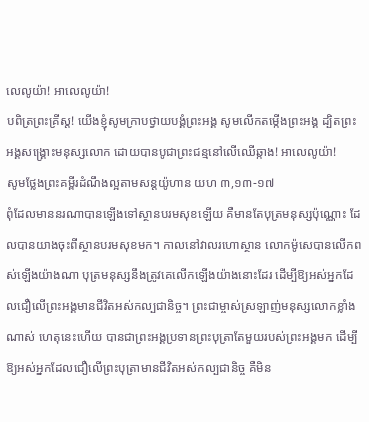លេលូយ៉ា! អាលេលូយ៉ា!
បពិត្រព្រះគ្រីស្ត! យើងខ្ញុំសូមក្រាបថ្វាយបង្គំព្រះអង្គ សូមលើកតម្កើងព្រះអង្គ ដ្បិតព្រះអង្គសង្គ្រោះមនុស្សលោក ដោយបានបូជាព្រះជន្មនៅលើឈើឆ្កាង! អាលេលូយ៉ា!
សូមថ្លែងព្រះគម្ពីរដំណឹងល្អតាមសន្តយ៉ូហាន យហ ៣,១៣-១៧
ពុំដែលមាននរណាបានឡើងទៅស្ថានបរមសុខឡើយ គឺមានតែបុត្រមនុស្សប៉ុណ្ណោះ ដែលបានយាងចុះពីស្ថានបរមសុខមក។ កាលនៅវាលរហោស្ថាន លោកម៉ូសេបានលើកពស់ឡើងយ៉ាងណា បុត្រមនុស្សនឹងត្រូវគេលើកឡើងយ៉ាងនោះដែរ ដើម្បីឱ្យអស់អ្នកដែលជឿលើព្រះអង្គមានជីវិតអស់កល្បជានិច្ច។ ព្រះជាម្ចាស់ស្រឡាញ់មនុស្សលោកខ្លាំងណាស់ ហេតុនេះហើយ បានជាព្រះអង្គប្រទានព្រះបុត្រាតែមួយរបស់ព្រះអង្គមក ដើម្បីឱ្យអស់អ្នកដែលជឿលើព្រះបុត្រាមានជីវិតអស់កល្បជានិច្ច គឺមិន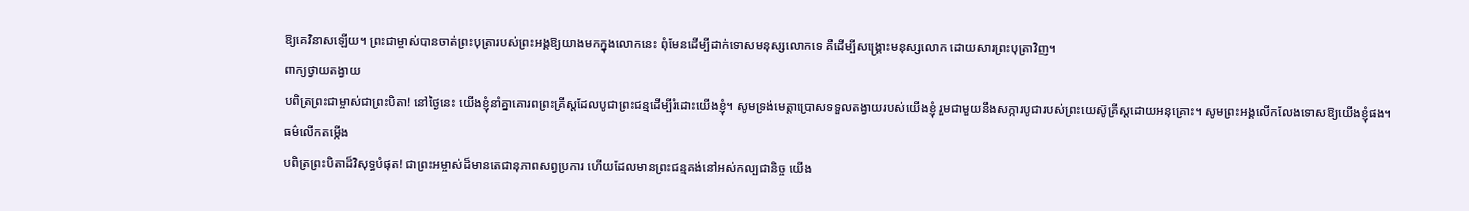ឱ្យគេវិនាសឡើយ។ ព្រះជាម្ចាស់បានចាត់ព្រះបុត្រារបស់ព្រះអង្គឱ្យយាងមកក្នុងលោកនេះ ពុំមែនដើម្បីដាក់ទោសមនុស្សលោកទេ គឺដើម្បីសង្គ្រោះមនុស្សលោក ដោយសារព្រះបុត្រាវិញ។
ពាក្យថ្វាយតង្វាយ
បពិត្រព្រះជាម្ចាស់ជាព្រះបិតា! នៅថ្ងៃនេះ យើងខ្ញុំនាំគ្នាគោរពព្រះគ្រីស្តដែលបូជាព្រះជន្មដើម្បីរំដោះយើងខ្ញុំ។ សូមទ្រង់មេត្តាប្រោសទទួលតង្វាយរបស់យើងខ្ញុំ រួមជាមួយនឹងសក្ការបូជារបស់ព្រះយេស៊ូគ្រីស្តដោយអនុគ្រោះ។ សូមព្រះអង្គលើកលែងទោសឱ្យយើងខ្ញុំផង។
ធម៌លើកតម្កើង
បពិត្រព្រះបិតាដ៏វិសុទ្ធបំផុត! ជាព្រះអម្ចាស់ដ៏មានតេជានុភាពសព្វប្រការ ហើយដែលមានព្រះជន្មគង់នៅអស់កល្បជានិច្ច យើង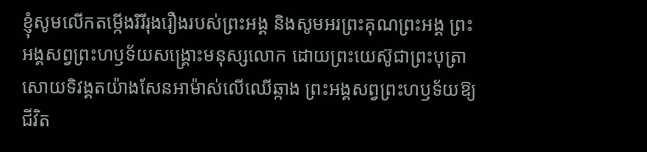ខ្ញុំសូមលើកតម្កើងរិរីរុងរឿងរបស់ព្រះអង្គ និងសូមអរព្រះគុណព្រះអង្គ ព្រះអង្គសព្វព្រះហឫទ័យសង្គ្រោះមនុស្សលោក ដោយព្រះយេស៊ូជាព្រះបុត្រាសោយទិវង្គតយ៉ាងសែនអាម៉ាស់លើឈើឆ្កាង ព្រះអង្គសព្វព្រះហឫទ័យឱ្យជីវិត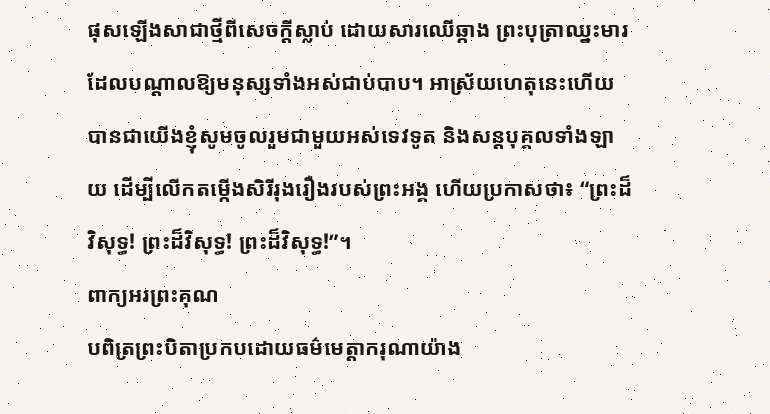ផុសឡើងសាជាថ្មីពីសេចក្តីស្លាប់ ដោយសារឈើឆ្កាង ព្រះបុត្រាឈ្នះមារដែលបណ្តាលឱ្យមនុស្សទាំងអស់ជាប់បាប។ អាស្រ័យហេតុនេះហើយ បានជាយើងខ្ញុំសូមចូលរួមជាមួយអស់ទេវទូត និងសន្តបុគ្គលទាំងឡាយ ដើម្បីលើកតម្កើងសិរីរុងរឿងរបស់ព្រះអង្គ ហើយប្រកាសថា៖ “ព្រះដ៏វិសុទ្ធ! ព្រះដ៏វិសុទ្ធ! ព្រះដ៏វិសុទ្ធ!”។
ពាក្យអរព្រះគុណ
បពិត្រព្រះបិតាប្រកបដោយធម៌មេត្តាករុណាយ៉ាង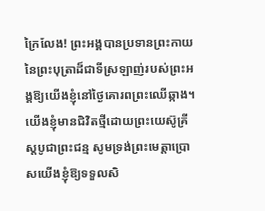ក្រៃលែង! ព្រះអង្គបានប្រទានព្រះកាយនៃព្រះបុត្រាដ៏ជាទីស្រឡាញ់របស់ព្រះអង្គឱ្យយើងខ្ញុំនៅថ្ងៃគោរពព្រះឈើឆ្កាង។ យើងខ្ញុំមានជិវិតថ្មីដោយព្រះយេស៊ូគ្រីស្តបូជាព្រះជន្ម សូមទ្រង់ព្រះមេត្តាប្រោសយើងខ្ញុំឱ្យទទួលសិ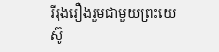រីរុងរឿងរួមជាមួយព្រះយេស៊ូ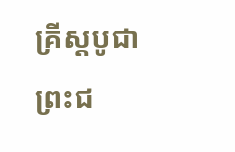គ្រីស្តបូជាព្រះជ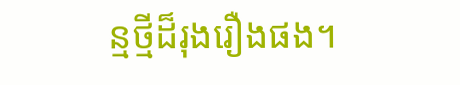ន្មថ្មីដ៏រុងរឿងផង។